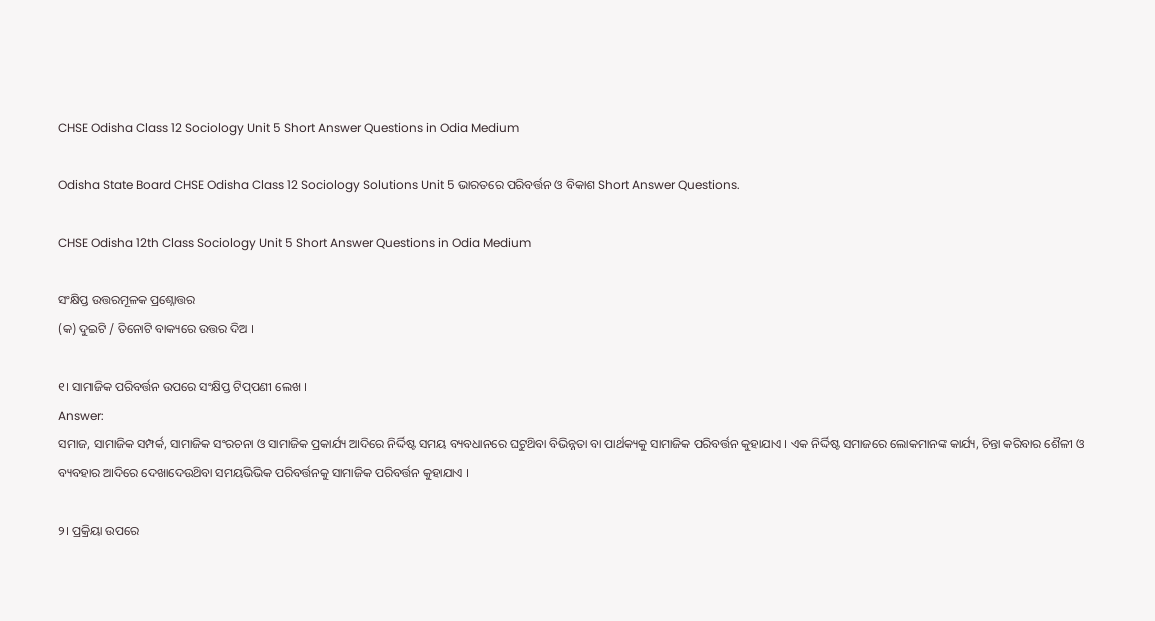CHSE Odisha Class 12 Sociology Unit 5 Short Answer Questions in Odia Medium

Odisha State Board CHSE Odisha Class 12 Sociology Solutions Unit 5 ଭାରତରେ ପରିବର୍ତ୍ତନ ଓ ବିକାଶ Short Answer Questions.

CHSE Odisha 12th Class Sociology Unit 5 Short Answer Questions in Odia Medium

ସଂକ୍ଷିପ୍ତ ଉତ୍ତରମୂଳକ ପ୍ରଶ୍ନୋତ୍ତର
(କ) ଦୁଇଟି / ତିନୋଟି ବାକ୍ୟରେ ଉତ୍ତର ଦିଅ ।

୧। ସାମାଜିକ ପରିବର୍ତ୍ତନ ଉପରେ ସଂକ୍ଷିପ୍ତ ଟିପ୍‌ପଣୀ ଲେଖ ।
Answer:
ସମାଜ, ସାମାଜିକ ସମ୍ପର୍କ, ସାମାଜିକ ସଂରଚନା ଓ ସାମାଜିକ ପ୍ରକାର୍ଯ୍ୟ ଆଦିରେ ନିର୍ଦ୍ଦିଷ୍ଟ ସମୟ ବ୍ୟବଧାନରେ ଘଟୁଥ‌ିବା ବିଭିନ୍ନତା ବା ପାର୍ଥକ୍ୟକୁ ସାମାଜିକ ପରିବର୍ତ୍ତନ କୁହାଯାଏ । ଏକ ନିର୍ଦ୍ଦିଷ୍ଟ ସମାଜରେ ଲୋକମାନଙ୍କ କାର୍ଯ୍ୟ, ଚିନ୍ତା କରିବାର ଶୈଳୀ ଓ ବ୍ୟବହାର ଆଦିରେ ଦେଖାଦେଉଥ‌ିବା ସମୟଭିଭିକ ପରିବର୍ତ୍ତନକୁ ସାମାଜିକ ପରିବର୍ତ୍ତନ କୁହାଯାଏ ।

୨। ପ୍ରକ୍ରିୟା ଉପରେ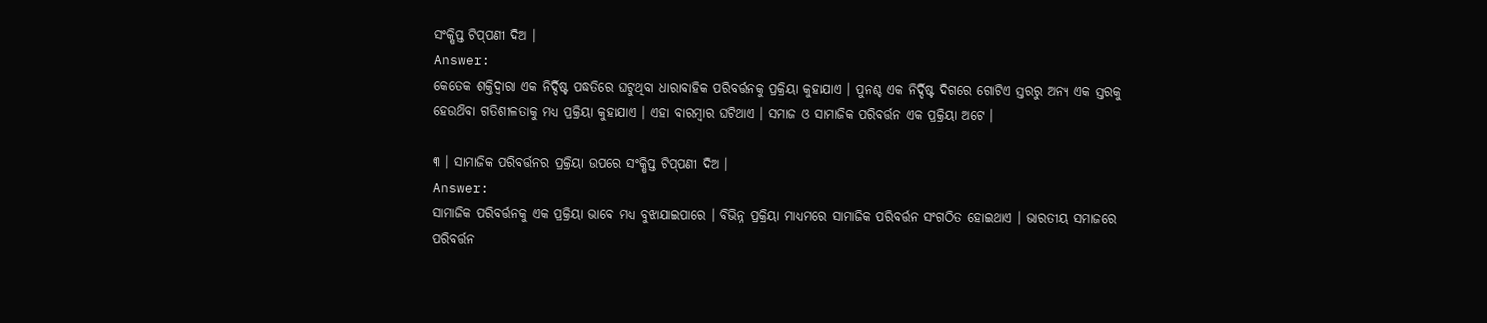ସଂକ୍ଷିପ୍ତ ଟିପ୍‌ପଣୀ ଦିଅ ।
Answer:
କେତେକ ଶକ୍ତିଦ୍ଵାରା ଏକ ନିର୍ଦ୍ଦିଷ୍ଟ ପଦ୍ଧତିରେ ଘଟୁଥିବା ଧାରାବାହିକ ପରିବର୍ତ୍ତନକୁ ପ୍ରକ୍ରିୟା କୁହାଯାଏ । ପୁନଶ୍ଚ ଏକ ନିର୍ଦ୍ଦିଷ୍ଟ ଦିଗରେ ଗୋଟିଏ ସ୍ତରରୁ ଅନ୍ୟ ଏକ ସ୍ତରକୁ ହେଉଥ‌ିବା ଗତିଶୀଳତାକୁ ମଧ୍ୟ ପ୍ରକ୍ରିୟା କୁହାଯାଏ । ଏହା ବାରମ୍ବାର ଘଟିଥାଏ । ସମାଜ ଓ ସାମାଜିକ ପରିବର୍ତ୍ତନ ଏକ ପ୍ରକ୍ରିୟା ଅଟେ ।

୩ । ସାମାଜିକ ପରିବର୍ତ୍ତନର ପ୍ରକ୍ରିୟା ଉପରେ ସଂକ୍ଷିପ୍ତ ଟିପ୍‌ପଣୀ ଦିଅ ।
Answer:
ସାମାଜିକ ପରିବର୍ତ୍ତନକୁ ଏକ ପ୍ରକ୍ରିୟା ଭାବେ ମଧ୍ୟ ବୁଝାଯାଇପାରେ । ବିଭିନ୍ନ ପ୍ରକ୍ରିୟା ମାଧ୍ୟମରେ ସାମାଜିକ ପରିବର୍ତ୍ତନ ସଂଗଠିତ ହୋଇଥାଏ । ଭାରତୀୟ ସମାଜରେ ପରିବର୍ତ୍ତନ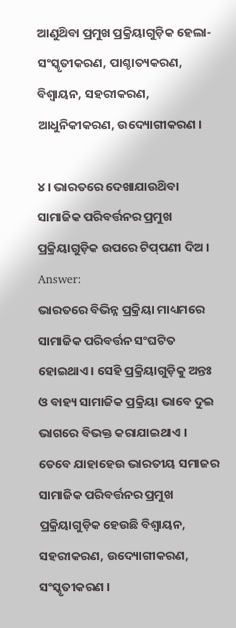ଆଣୁଥ‌ିବା ପ୍ରମୁଖ ପ୍ରକ୍ରିୟାଗୁଡ଼ିକ ହେଲା- ସଂସ୍କୃତୀକରଣ, ପାଶ୍ଚାତ୍ୟକରଣ, ବିଶ୍ୱାୟନ, ସହରୀକରଣ, ଆଧୁନିକୀକରଣ, ଉଦ୍ୟୋଗୀକରଣ ।

୪। ଭାରତରେ ଦେଖାଯାଉଥ‌ିବା ସାମାଜିକ ପରିବର୍ତ୍ତନର ପ୍ରମୁଖ ପ୍ରକ୍ରିୟାଗୁଡ଼ିକ ଉପରେ ଟିପ୍‌ପଣୀ ଦିଅ ।
Answer:
ଭାରତରେ ବିଭିନ୍ନ ପ୍ରକ୍ରିୟା ମାଧ୍ୟମରେ ସାମାଜିକ ପରିବର୍ତ୍ତନ ସଂଘଟିତ ହୋଇଥାଏ । ସେହି ପ୍ରକ୍ରିୟାଗୁଡ଼ିକୁ ଅନ୍ତଃ ଓ ବାହ୍ୟ ସାମାଜିକ ପ୍ରକ୍ରିୟା ଭାବେ ଦୁଇ ଭାଗରେ ବିଭକ୍ତ କରାଯାଇଥାଏ । ତେବେ ଯାହାହେଉ ଭାରତୀୟ ସମାଜର ସାମାଜିକ ପରିବର୍ତ୍ତନର ପ୍ରମୁଖ ପ୍ରକ୍ରିୟାଗୁଡ଼ିକ ହେଉଛି ବିଶ୍ୱାୟନ, ସହରୀକରଣ, ଉଦ୍ୟୋଗୀକରଣ, ସଂସ୍କୃତୀକରଣ ।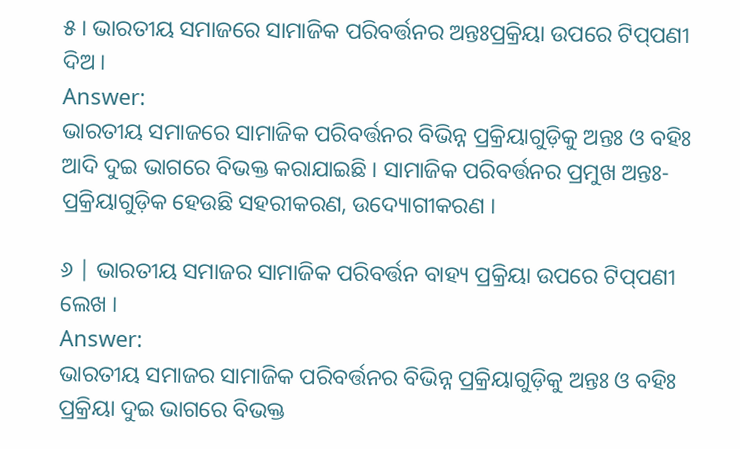୫। ଭାରତୀୟ ସମାଜରେ ସାମାଜିକ ପରିବର୍ତ୍ତନର ଅନ୍ତଃପ୍ରକ୍ରିୟା ଉପରେ ଟିପ୍‌ପଣୀ ଦିଅ ।
Answer:
ଭାରତୀୟ ସମାଜରେ ସାମାଜିକ ପରିବର୍ତ୍ତନର ବିଭିନ୍ନ ପ୍ରକ୍ରିୟାଗୁଡ଼ିକୁ ଅନ୍ତଃ ଓ ବହିଃ ଆଦି ଦୁଇ ଭାଗରେ ବିଭକ୍ତ କରାଯାଇଛି । ସାମାଜିକ ପରିବର୍ତ୍ତନର ପ୍ରମୁଖ ଅନ୍ତଃ-ପ୍ରକ୍ରିୟାଗୁଡ଼ିକ ହେଉଛି ସହରୀକରଣ, ଉଦ୍ୟୋଗୀକରଣ ।

୬ | ଭାରତୀୟ ସମାଜର ସାମାଜିକ ପରିବର୍ତ୍ତନ ବାହ୍ୟ ପ୍ରକ୍ରିୟା ଉପରେ ଟିପ୍‌ପଣୀ ଲେଖ ।
Answer:
ଭାରତୀୟ ସମାଜର ସାମାଜିକ ପରିବର୍ତ୍ତନର ବିଭିନ୍ନ ପ୍ରକ୍ରିୟାଗୁଡ଼ିକୁ ଅନ୍ତଃ ଓ ବହିଃ ପ୍ରକ୍ରିୟା ଦୁଇ ଭାଗରେ ବିଭକ୍ତ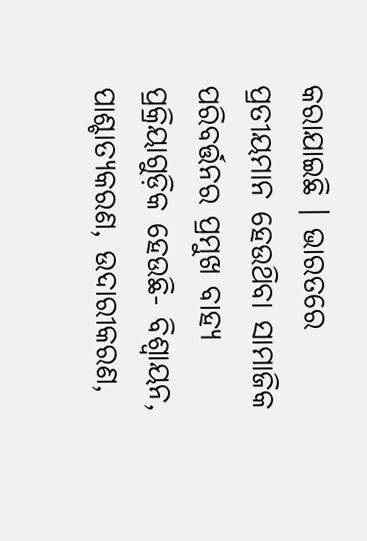କରାଯାଇଛି । ଭାରତରେ ପ୍ରତୀୟମାନ ହେଉଥ‌ିବା ସାମାଜିକ ପରିବର୍ତ୍ତନର ପ୍ରମୁଖ ବାହ୍ୟ ପ୍ରକ୍ରିୟାଗୁଡ଼ିକ ହେଉଛି- ବିଶ୍ୱାୟନ, ପାଶ୍ଚାତ୍ୟକରଣ, ଉଦାରୀକରଣ,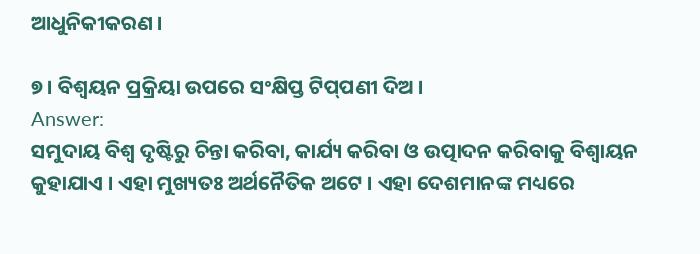ଆଧୁନିକୀକରଣ ।

୭ । ବିଶ୍ୱୟନ ପ୍ରକ୍ରିୟା ଉପରେ ସଂକ୍ଷିପ୍ତ ଟିପ୍‌ପଣୀ ଦିଅ ।
Answer:
ସମୁଦାୟ ବିଶ୍ବ ଦୃଷ୍ଟିରୁ ଚିନ୍ତା କରିବା, କାର୍ଯ୍ୟ କରିବା ଓ ଉତ୍ପାଦନ କରିବାକୁ ବିଶ୍ୱାୟନ କୁହାଯାଏ । ଏହା ମୁଖ୍ୟତଃ ଅର୍ଥନୈତିକ ଅଟେ । ଏହା ଦେଶମାନଙ୍କ ମଧ୍ୟରେ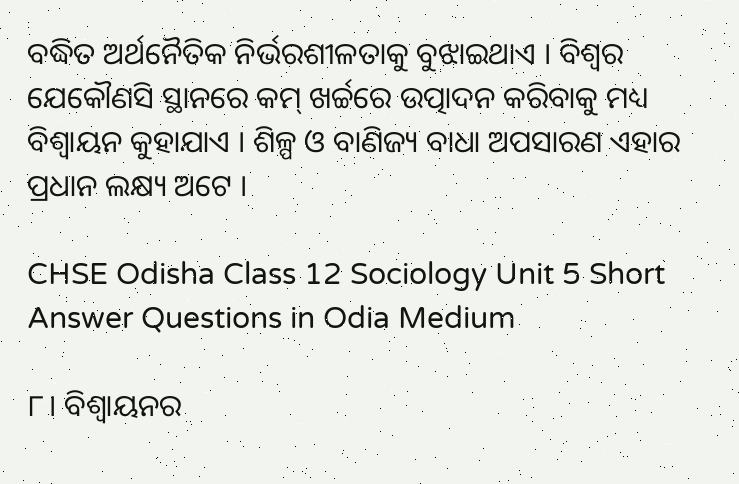ବଦ୍ଧିତ ଅର୍ଥନୈତିକ ନିର୍ଭରଶୀଳତାକୁ ବୁଝାଇଥାଏ । ବିଶ୍ୱର ଯେକୌଣସି ସ୍ଥାନରେ କମ୍ ଖର୍ଚ୍ଚରେ ଉତ୍ପାଦନ କରିବାକୁ ମଧ୍ୟ ବିଶ୍ୱାୟନ କୁହାଯାଏ । ଶିଳ୍ପ ଓ ବାଣିଜ୍ୟ ବାଧା ଅପସାରଣ ଏହାର ପ୍ରଧାନ ଲକ୍ଷ୍ୟ ଅଟେ ।

CHSE Odisha Class 12 Sociology Unit 5 Short Answer Questions in Odia Medium

୮। ବିଶ୍ୱାୟନର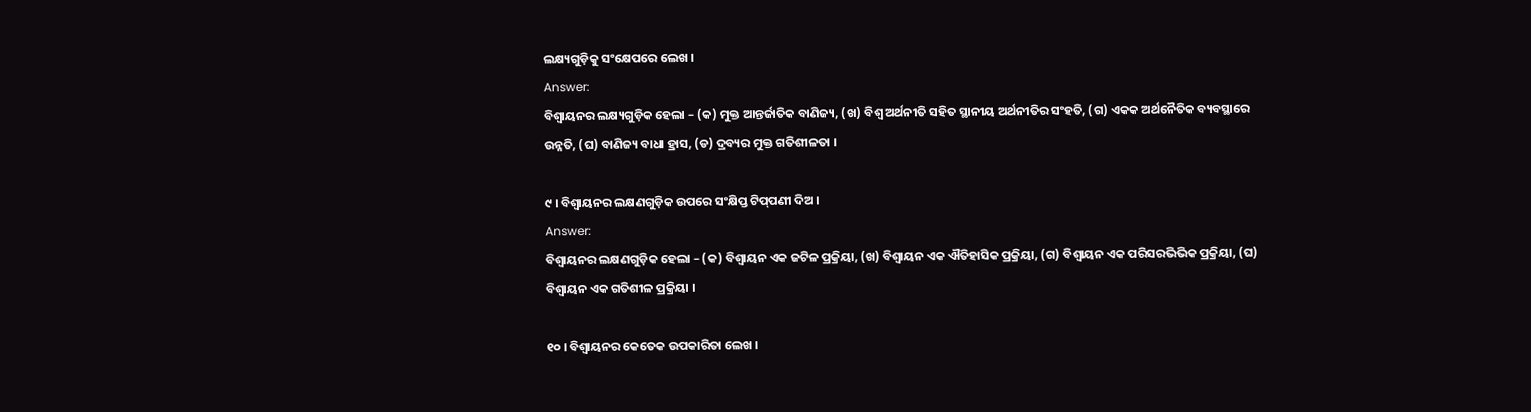ଲକ୍ଷ୍ୟଗୁଡ଼ିକୁ ସଂକ୍ଷେପରେ ଲେଖ ।
Answer:
ବିଶ୍ୱାୟନର ଲକ୍ଷ୍ୟଗୁଡ଼ିକ ହେଲା – (କ) ମୁକ୍ତ ଆନ୍ତର୍ଜାତିକ ବାଣିଜ୍ୟ, (ଖ) ବିଶ୍ବ ଅର୍ଥନୀତି ସହିତ ସ୍ଥାନୀୟ ଅର୍ଥନୀତିର ସଂହତି, (ଗ) ଏକକ ଅର୍ଥନୈତିକ ବ୍ୟବସ୍ଥାରେ ଉନ୍ନତି, (ଘ) ବାଣିଜ୍ୟ ବାଧା ହ୍ରାସ, (ଡ) ଦ୍ରବ୍ୟର ମୁକ୍ତ ଗତିଶୀଳତା ।

୯ । ବିଶ୍ୱାୟନର ଲକ୍ଷଣଗୁଡ଼ିକ ଉପରେ ସଂକ୍ଷିପ୍ତ ଟିପ୍‌ପଣୀ ଦିଅ ।
Answer:
ବିଶ୍ୱାୟନର ଲକ୍ଷଣଗୁଡ଼ିକ ହେଲା – (କ) ବିଶ୍ୱାୟନ ଏକ ଜଟିଳ ପ୍ରକ୍ରିୟା, (ଖ) ବିଶ୍ଵାୟନ ଏକ ଐତିହାସିକ ପ୍ରକ୍ରିୟା, (ଗ) ବିଶ୍ୱାୟନ ଏକ ପରିସରଭିଭିକ ପ୍ରକ୍ରିୟା, (ଘ) ବିଶ୍ୱାୟନ ଏକ ଗତିଶୀଳ ପ୍ରକ୍ରିୟା ।

୧୦ । ବିଶ୍ଵାୟନର କେତେକ ଉପକାରିତା ଲେଖ ।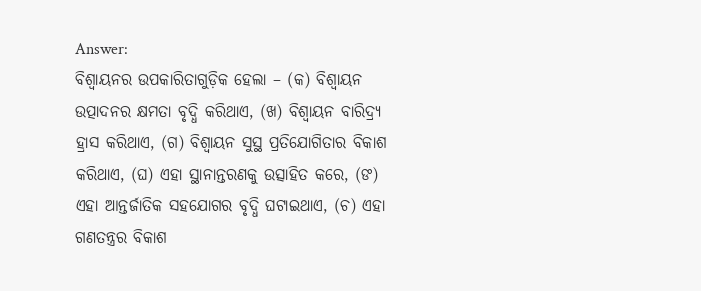Answer:
ବିଶ୍ୱାୟନର ଉପକାରିତାଗୁଡ଼ିକ ହେଲା – (କ) ବିଶ୍ୱାୟନ ଉତ୍ପାଦନର କ୍ଷମତା ବୃଦ୍ଧି କରିଥାଏ, (ଖ) ବିଶ୍ୱାୟନ ବାରିଦ୍ର୍ୟ ହ୍ରାସ କରିଥାଏ, (ଗ) ବିଶ୍ୱାୟନ ସୁସ୍ଥ ପ୍ରତିଯୋଗିତାର ବିକାଶ କରିଥାଏ, (ଘ) ଏହା ସ୍ଥାନାନ୍ତରଣକୁ ଉତ୍ସାହିତ କରେ, (ଙ) ଏହା ଆନ୍ତର୍ଜାତିକ ସହଯୋଗର ବୃଦ୍ଧି ଘଟାଇଥାଏ, (ଚ) ଏହା ଗଣତନ୍ତ୍ରର ବିକାଶ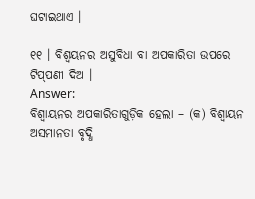ଘଟାଇଥାଏ ।

୧୧ । ବିଶ୍ୱୟନର ଅସୁବିଧା ବା ଅପକାରିତା ଉପରେ ଟିପ୍‌ପଣୀ ଦିଅ ।
Answer:
ବିଶ୍ୱାୟନର ଅପକାରିତାଗୁଡ଼ିକ ହେଲା – (କ) ବିଶ୍ୱାୟନ ଅସମାନତା ବୃଦ୍ଧି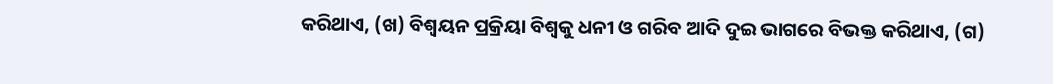କରିଥାଏ, (ଖ) ବିଶ୍ୱୟନ ପ୍ରକ୍ରିୟା ବିଶ୍ୱକୁ ଧନୀ ଓ ଗରିବ ଆଦି ଦୁଇ ଭାଗରେ ବିଭକ୍ତ କରିଥାଏ, (ଗ)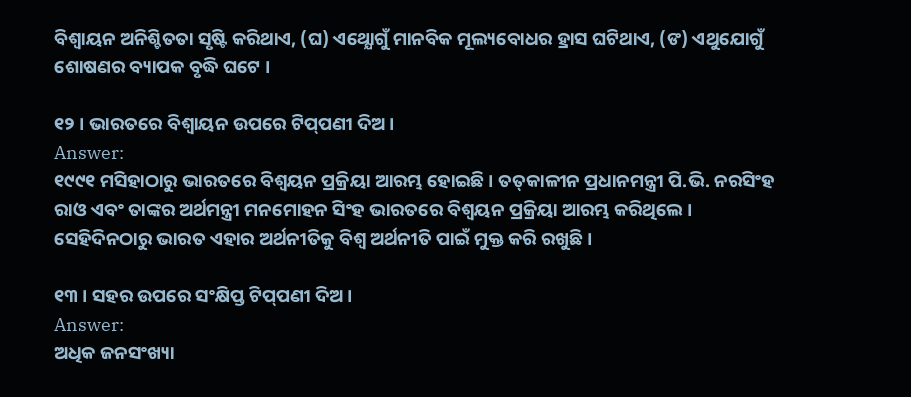ବିଶ୍ୱାୟନ ଅନିଶ୍ଚିତତା ସୃଷ୍ଟି କରିଥାଏ, (ଘ) ଏଥ୍ଯୋଗୁଁ ମାନବିକ ମୂଲ୍ୟବୋଧର ହ୍ରାସ ଘଟିଥାଏ, (ଙ) ଏଥୁଯୋଗୁଁ ଶୋଷଣର ବ୍ୟାପକ ବୃଦ୍ଧି ଘଟେ ।

୧୨ । ଭାରତରେ ବିଶ୍ୱାୟନ ଉପରେ ଟିପ୍‌ପଣୀ ଦିଅ ।
Answer:
୧୯୯୧ ମସିହାଠାରୁ ଭାରତରେ ବିଶ୍ବୟନ ପ୍ରକ୍ରିୟା ଆରମ୍ଭ ହୋଇଛି । ତତ୍‌କାଳୀନ ପ୍ରଧାନମନ୍ତ୍ରୀ ପି.ଭି. ନରସିଂହ ରାଓ ଏବଂ ତାଙ୍କର ଅର୍ଥମନ୍ତ୍ରୀ ମନମୋହନ ସିଂହ ଭାରତରେ ବିଶ୍ବୟନ ପ୍ରକ୍ରିୟା ଆରମ୍ଭ କରିଥିଲେ । ସେହିଦିନଠାରୁ ଭାରତ ଏହାର ଅର୍ଥନୀତିକୁ ବିଶ୍ବ ଅର୍ଥନୀତି ପାଇଁ ମୁକ୍ତ କରି ରଖୁଛି ।

୧୩ । ସହର ଉପରେ ସଂକ୍ଷିପ୍ତ ଟିପ୍‌ପଣୀ ଦିଅ ।
Answer:
ଅଧିକ ଜନସଂଖ୍ୟା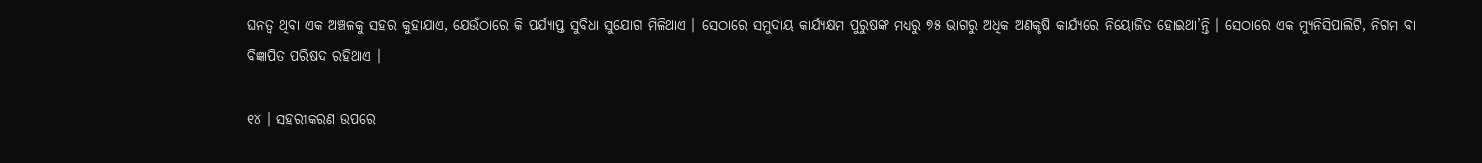ଘନତ୍ଵ ଥିବା ଏକ ଅଞ୍ଚଳକୁ ସହର କୁହାଯାଏ, ଯେଉଁଠାରେ କି ପର୍ଯ୍ୟାପ୍ତ ସୁବିଧା ସୁଯୋଗ ମିଳିଥାଏ । ସେଠାରେ ସମୁଦାୟ କାର୍ଯ୍ୟକ୍ଷମ ପୁରୁଷଙ୍କ ମଧ୍ୟରୁ ୭୫ ଭାଗରୁ ଅଧିକ ଅଣକୃଷି କାର୍ଯ୍ୟରେ ନିୟୋଜିତ ହୋଇଥା’ନ୍ତି । ସେଠାରେ ଏକ ମ୍ୟୁନିସିପାଲିଟି, ନିଗମ ବା ବିଜ୍ଞାପିତ ପରିଷଦ ରହିଥାଏ ।

୧୪ । ସହରୀକରଣ ଉପରେ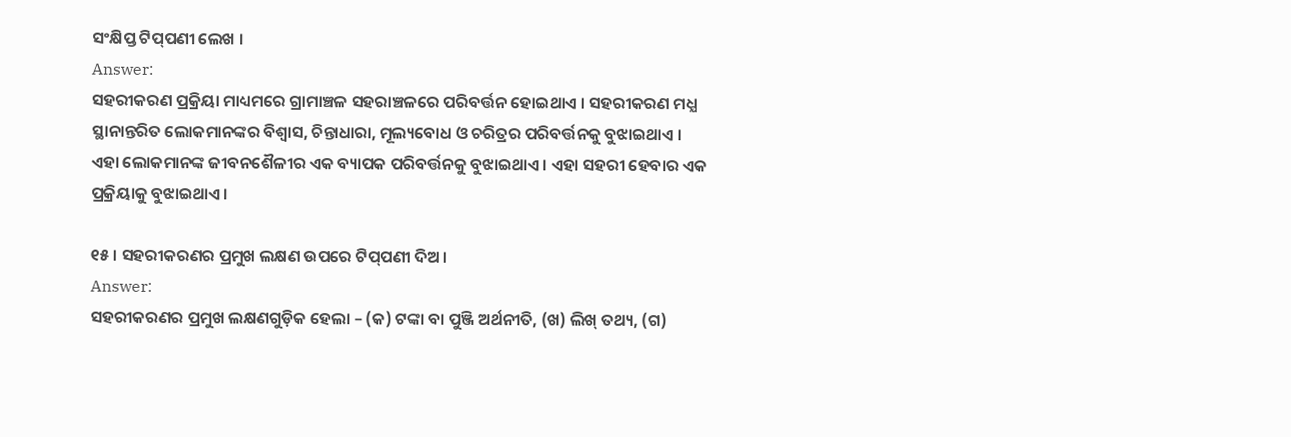ସଂକ୍ଷିପ୍ତ ଟିପ୍‌ପଣୀ ଲେଖ ।
Answer:
ସହରୀକରଣ ପ୍ରକ୍ରିୟା ମାଧ୍ୟମରେ ଗ୍ରାମାଞ୍ଚଳ ସହରାଞ୍ଚଳରେ ପରିବର୍ତ୍ତନ ହୋଇଥାଏ । ସହରୀକରଣ ମଧ୍ଯ ସ୍ଥାନାନ୍ତରିତ ଲୋକମାନଙ୍କର ବିଶ୍ଵାସ, ଚିନ୍ତାଧାରା, ମୂଲ୍ୟବୋଧ ଓ ଚରିତ୍ରର ପରିବର୍ତ୍ତନକୁ ବୁଝାଇଥାଏ । ଏହା ଲୋକମାନଙ୍କ ଜୀବନଶୈଳୀର ଏକ ବ୍ୟାପକ ପରିବର୍ତ୍ତନକୁ ବୁଝାଇଥାଏ । ଏହା ସହରୀ ହେବାର ଏକ ପ୍ରକ୍ରିୟାକୁ ବୁଝାଇଥାଏ ।

୧୫ । ସହରୀକରଣର ପ୍ରମୁଖ ଲକ୍ଷଣ ଉପରେ ଟିପ୍‌ପଣୀ ଦିଅ ।
Answer:
ସହରୀକରଣର ପ୍ରମୁଖ ଲକ୍ଷଣଗୁଡ଼ିକ ହେଲା – (କ) ଟଙ୍କା ବା ପୁଞ୍ଜି ଅର୍ଥନୀତି, (ଖ) ଲିଖ୍ ତଥ୍ୟ, (ଗ)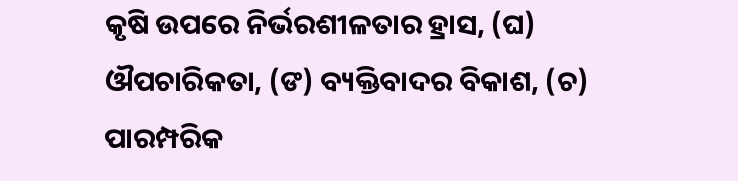କୃଷି ଉପରେ ନିର୍ଭରଶୀଳତାର ହ୍ରାସ, (ଘ) ଔପଚାରିକତା, (ଙ) ବ୍ୟକ୍ତିବାଦର ବିକାଶ, (ଚ) ପାରମ୍ପରିକ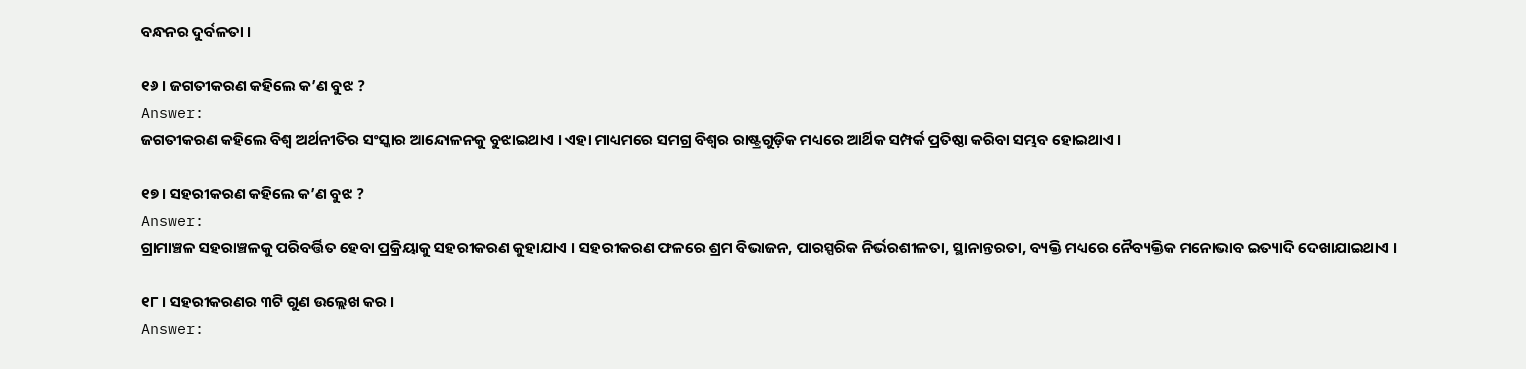ବନ୍ଧନର ଦୁର୍ବଳତା ।

୧୬ । ଜଗତୀକରଣ କହିଲେ କ’ଣ ବୁଝ ?
Answer:
ଜଗତୀକରଣ କହିଲେ ବିଶ୍ବ ଅର୍ଥନୀତିର ସଂସ୍କାର ଆନ୍ଦୋଳନକୁ ବୁଝାଇଥାଏ । ଏହା ମାଧ୍ୟମରେ ସମଗ୍ର ବିଶ୍ଵର ରାଷ୍ଟ୍ରଗୁଡ଼ିକ ମଧ୍ୟରେ ଆର୍ଥିକ ସମ୍ପର୍କ ପ୍ରତିଷ୍ଠା କରିବା ସମ୍ଭବ ହୋଇଥାଏ ।

୧୭ । ସହରୀକରଣ କହିଲେ କ’ଣ ବୁଝ ?
Answer:
ଗ୍ରାମାଞ୍ଚଳ ସହରାଞ୍ଚଳକୁ ପରିବର୍ତ୍ତିତ ହେବା ପ୍ରକ୍ରିୟାକୁ ସହରୀକରଣ କୁହାଯାଏ । ସହରୀକରଣ ଫଳରେ ଶ୍ରମ ବିଭାଜନ, ପାରସ୍ପରିକ ନିର୍ଭରଶୀଳତା, ସ୍ଥାନାନ୍ତରତା, ବ୍ୟକ୍ତି ମଧ୍ୟରେ ନୈବ୍ୟକ୍ତିକ ମନୋଭାବ ଇତ୍ୟାଦି ଦେଖାଯାଇଥାଏ ।

୧୮ । ସହରୀକରଣର ୩ଟି ଗୁଣ ଉଲ୍ଲେଖ କର ।
Answer: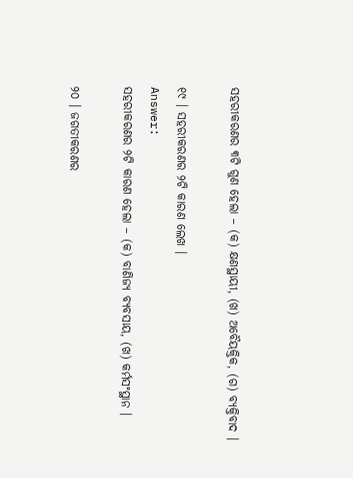ସହରୀକରଣର ୩ଟି ଗୁଣ ହେଲା – (କ) କ୍ଷଣସ୍ଥାୟୀ, (ଖ) ଅବୈୟକ୍ତିକ, (ଗ) ବ୍ୟକ୍ତିବାଦ ।

୧୯ । ସହରୀକରଣର ୨ଟି କାରଣ ଲେଖ ।
Answer:
ସହରୀକରଣର ୨ଟି କାରଣ ହେଲା – (କ) ବାଣିଜ୍ୟ ବ୍ୟବସାୟ, (ଖ) କର୍ମସଂସ୍ଥାନ ।

୨୦ । ଜଗତୀକରଣର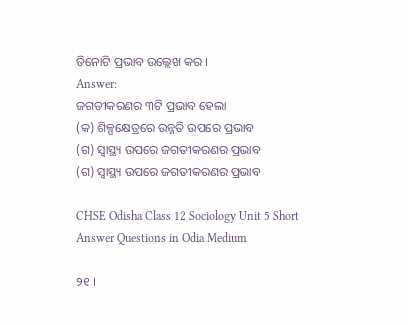ତିନୋଟି ପ୍ରଭାବ ଉଲ୍ଲେଖ କର ।
Answer:
ଜଗତୀକରଣର ୩ଟି ପ୍ରଭାବ ହେଲା
(କ) ଶିଳ୍ପକ୍ଷେତ୍ରରେ ଉନ୍ନତି ଉପରେ ପ୍ରଭାବ
(ଗ) ସ୍ଵାସ୍ଥ୍ୟ ଉପରେ ଜଗତୀକରଣର ପ୍ରଭାବ
(ଗ) ସ୍ଵାସ୍ଥ୍ୟ ଉପରେ ଜଗତୀକରଣର ପ୍ରଭାବ

CHSE Odisha Class 12 Sociology Unit 5 Short Answer Questions in Odia Medium

୨୧ ।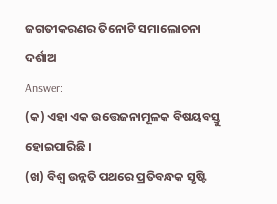ଜଗତୀକରଣର ତିନୋଟି ସମାଲୋଚନା ଦର୍ଶାଅ
Answer:
(କ) ଏହା ଏକ ଉତ୍ତେଜନାମୂଳକ ବିଷୟବସ୍ତୁ ହୋଇପାରିଛି ।
(ଖ) ବିଶ୍ବ ଉନ୍ନତି ପଥରେ ପ୍ରତିବନ୍ଧକ ସୃଷ୍ଟି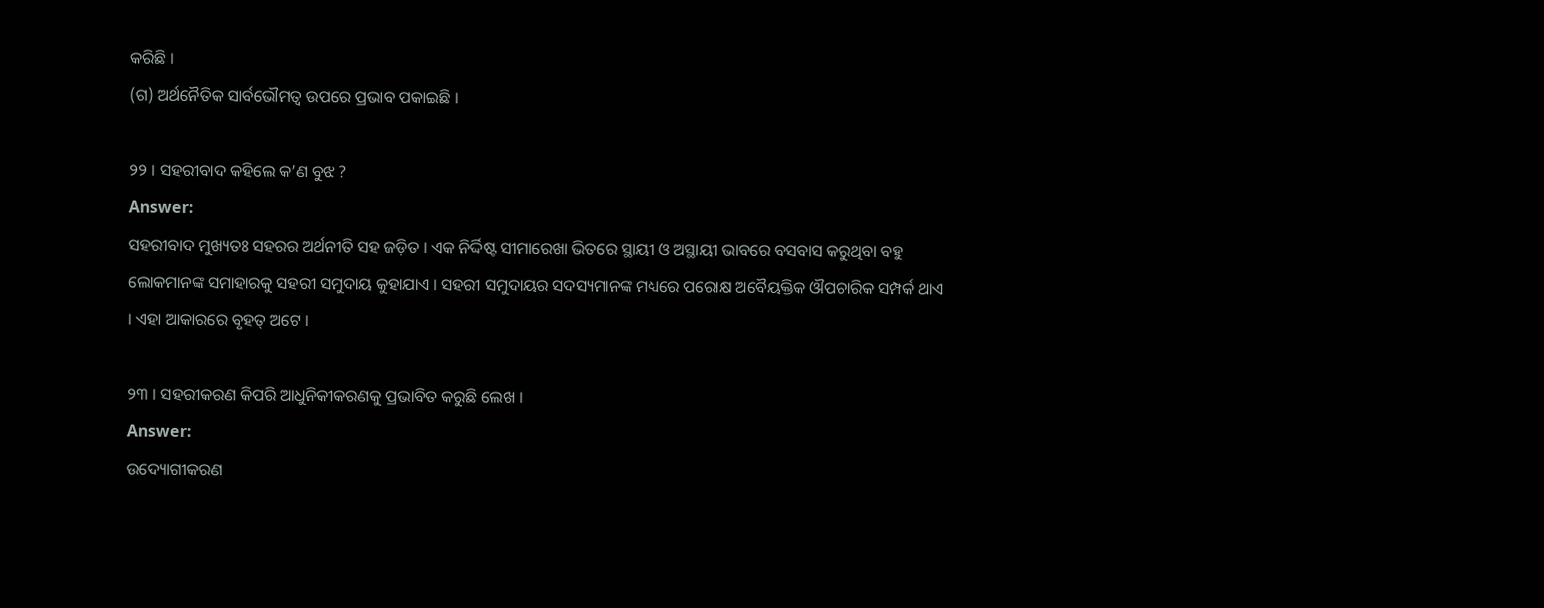କରିଛି ।
(ଗ) ଅର୍ଥନୈତିକ ସାର୍ବଭୌମତ୍ୱ ଉପରେ ପ୍ରଭାବ ପକାଇଛି ।

୨୨ । ସହରୀବାଦ କହିଲେ କ’ଣ ବୁଝ ?
Answer:
ସହରୀବାଦ ମୁଖ୍ୟତଃ ସହରର ଅର୍ଥନୀତି ସହ ଜଡ଼ିତ । ଏକ ନିର୍ଦ୍ଦିଷ୍ଟ ସୀମାରେଖା ଭିତରେ ସ୍ଥାୟୀ ଓ ଅସ୍ଥାୟୀ ଭାବରେ ବସବାସ କରୁଥିବା ବହୁ ଲୋକମାନଙ୍କ ସମାହାରକୁ ସହରୀ ସମୁଦାୟ କୁହାଯାଏ । ସହରୀ ସମୁଦାୟର ସଦସ୍ୟମାନଙ୍କ ମଧ୍ୟରେ ପରୋକ୍ଷ ଅବୈୟକ୍ତିକ ଔପଚାରିକ ସମ୍ପର୍କ ଥାଏ । ଏହା ଆକାରରେ ବୃହତ୍ ଅଟେ ।

୨୩ । ସହରୀକରଣ କିପରି ଆଧୁନିକୀକରଣକୁ ପ୍ରଭାବିତ କରୁଛି ଲେଖ ।
Answer:
ଉଦ୍ୟୋଗୀକରଣ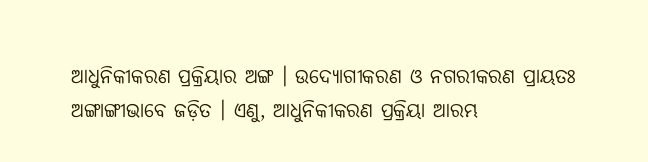ଆଧୁନିକୀକରଣ ପ୍ରକ୍ରିୟାର ଅଙ୍ଗ । ଉଦ୍ୟୋଗୀକରଣ ଓ ନଗରୀକରଣ ପ୍ରାୟତଃ ଅଙ୍ଗାଙ୍ଗୀଭାବେ ଜଡ଼ିତ । ଏଣୁ, ଆଧୁନିକୀକରଣ ପ୍ରକ୍ରିୟା ଆରମ୍ଭ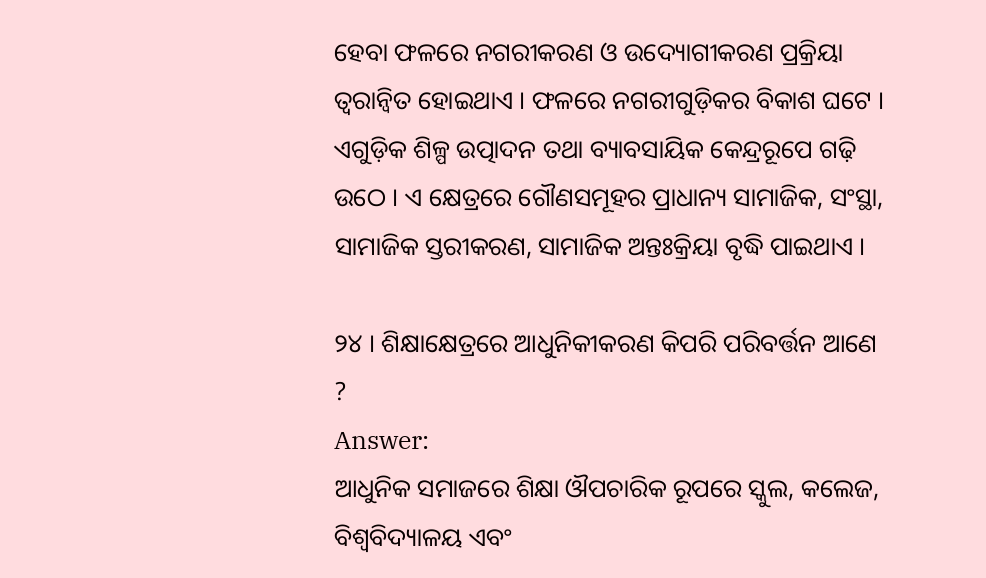ହେବା ଫଳରେ ନଗରୀକରଣ ଓ ଉଦ୍ୟୋଗୀକରଣ ପ୍ରକ୍ରିୟା ତ୍ୱରାନ୍ବିତ ହୋଇଥାଏ । ଫଳରେ ନଗରୀଗୁଡ଼ିକର ବିକାଶ ଘଟେ । ଏଗୁଡ଼ିକ ଶିଳ୍ପ ଉତ୍ପାଦନ ତଥା ବ୍ୟାବସାୟିକ କେନ୍ଦ୍ରରୂପେ ଗଢ଼ି ଉଠେ । ଏ କ୍ଷେତ୍ରରେ ଗୌଣସମୂହର ପ୍ରାଧାନ୍ୟ ସାମାଜିକ, ସଂସ୍ଥା, ସାମାଜିକ ସ୍ତରୀକରଣ, ସାମାଜିକ ଅନ୍ତଃକ୍ରିୟା ବୃଦ୍ଧି ପାଇଥାଏ ।

୨୪ । ଶିକ୍ଷାକ୍ଷେତ୍ରରେ ଆଧୁନିକୀକରଣ କିପରି ପରିବର୍ତ୍ତନ ଆଣେ ?
Answer:
ଆଧୁନିକ ସମାଜରେ ଶିକ୍ଷା ଔପଚାରିକ ରୂପରେ ସ୍କୁଲ, କଲେଜ, ବିଶ୍ଵବିଦ୍ୟାଳୟ ଏବଂ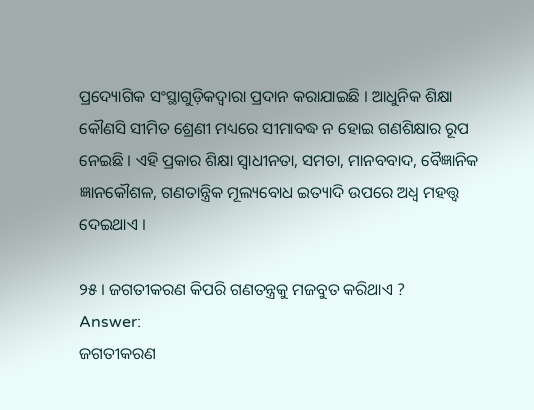ପ୍ରଦ୍ୟୋଗିକ ସଂସ୍ଥାଗୁଡ଼ିକଦ୍ୱାରା ପ୍ରଦାନ କରାଯାଇଛି । ଆଧୁନିକ ଶିକ୍ଷା କୌଣସି ସୀମିତ ଶ୍ରେଣୀ ମଧ୍ୟରେ ସୀମାବଦ୍ଧ ନ ହୋଇ ଗଣଶିକ୍ଷାର ରୂପ ନେଇଛି । ଏହି ପ୍ରକାର ଶିକ୍ଷା ସ୍ଵାଧୀନତା, ସମତା, ମାନବବାଦ, ବୈଜ୍ଞାନିକ ଜ୍ଞାନକୌଶଳ, ଗଣତାନ୍ତ୍ରିକ ମୂଲ୍ୟବୋଧ ଇତ୍ୟାଦି ଉପରେ ଅଧ୍ଵ ମହତ୍ତ୍ବ ଦେଇଥାଏ ।

୨୫ । ଜଗତୀକରଣ କିପରି ଗଣତନ୍ତ୍ରକୁ ମଜବୁତ କରିଥାଏ ?
Answer:
ଜଗତୀକରଣ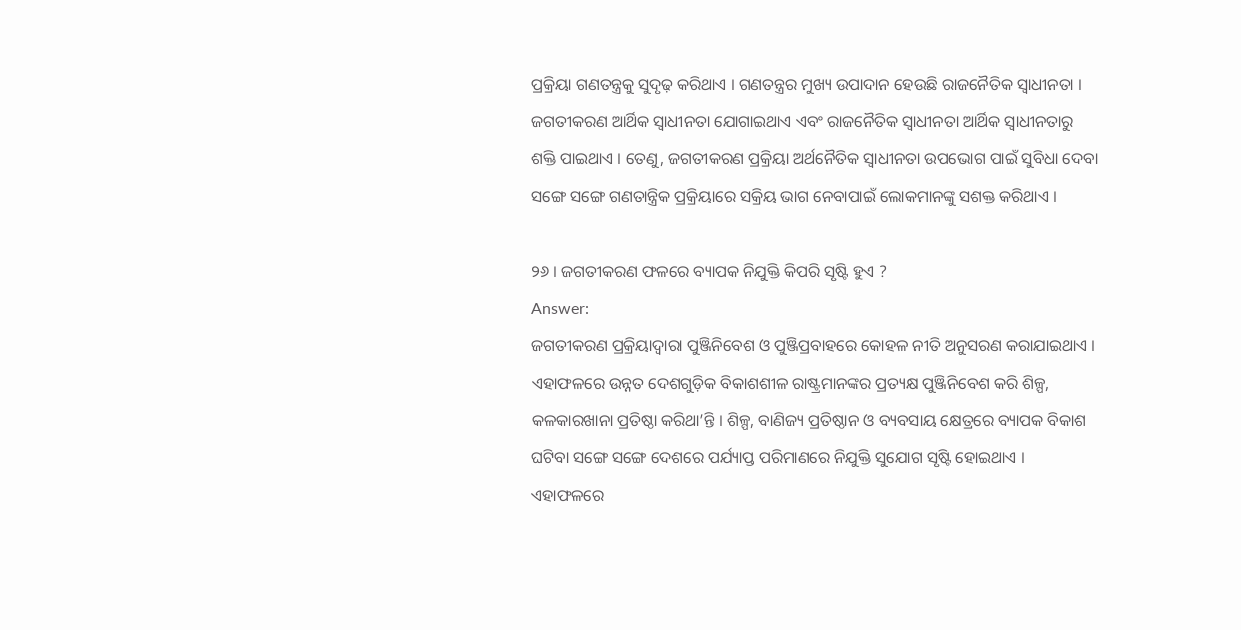ପ୍ରକ୍ରିୟା ଗଣତନ୍ତ୍ରକୁ ସୁଦୃଢ଼ କରିଥାଏ । ଗଣତନ୍ତ୍ରର ମୁଖ୍ୟ ଉପାଦାନ ହେଉଛି ରାଜନୈତିକ ସ୍ଵାଧୀନତା । ଜଗତୀକରଣ ଆର୍ଥିକ ସ୍ଵାଧୀନତା ଯୋଗାଇଥାଏ ଏବଂ ରାଜନୈତିକ ସ୍ବାଧୀନତା ଆର୍ଥିକ ସ୍ବାଧୀନତାରୁ ଶକ୍ତି ପାଇଥାଏ । ତେଣୁ, ଜଗତୀକରଣ ପ୍ରକ୍ରିୟା ଅର୍ଥନୈତିକ ସ୍ଵାଧୀନତା ଉପଭୋଗ ପାଇଁ ସୁବିଧା ଦେବା ସଙ୍ଗେ ସଙ୍ଗେ ଗଣତାନ୍ତ୍ରିକ ପ୍ରକ୍ରିୟାରେ ସକ୍ରିୟ ଭାଗ ନେବାପାଇଁ ଲୋକମାନଙ୍କୁ ସଶକ୍ତ କରିଥାଏ ।

୨୬ । ଜଗତୀକରଣ ଫଳରେ ବ୍ୟାପକ ନିଯୁକ୍ତି କିପରି ସୃଷ୍ଟି ହୁଏ ?
Answer:
ଜଗତୀକରଣ ପ୍ରକ୍ରିୟାଦ୍ଵାରା ପୁଞ୍ଜିନିବେଶ ଓ ପୁଞ୍ଜିପ୍ରବାହରେ କୋହଳ ନୀତି ଅନୁସରଣ କରାଯାଇଥାଏ । ଏହାଫଳରେ ଉନ୍ନତ ଦେଶଗୁଡ଼ିକ ବିକାଶଶୀଳ ରାଷ୍ଟ୍ରମାନଙ୍କର ପ୍ରତ୍ୟକ୍ଷ ପୁଞ୍ଜିନିବେଶ କରି ଶିଳ୍ପ, କଳକାରଖାନା ପ୍ରତିଷ୍ଠା କରିଥା’ନ୍ତି । ଶିଳ୍ପ, ବାଣିଜ୍ୟ ପ୍ରତିଷ୍ଠାନ ଓ ବ୍ୟବସାୟ କ୍ଷେତ୍ରରେ ବ୍ୟାପକ ବିକାଶ ଘଟିବା ସଙ୍ଗେ ସଙ୍ଗେ ଦେଶରେ ପର୍ଯ୍ୟାପ୍ତ ପରିମାଣରେ ନିଯୁକ୍ତି ସୁଯୋଗ ସୃଷ୍ଟି ହୋଇଥାଏ । ଏହାଫଳରେ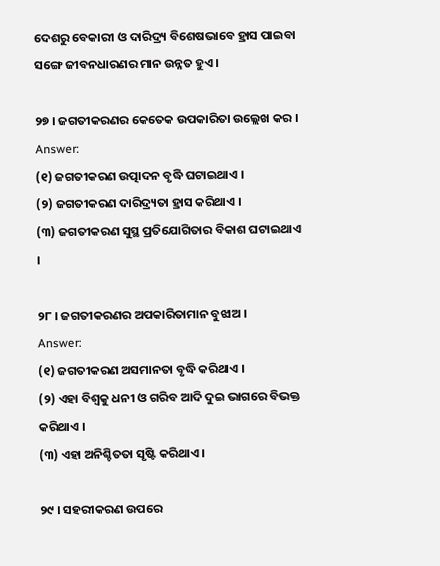ଦେଶରୁ ବେକାରୀ ଓ ଦାରିଦ୍ର୍ୟ ବିଶେଷଭାବେ ହ୍ରାସ ପାଇବା ସଙ୍ଗେ ଜୀବନଧାରଣର ମାନ ଉନ୍ନତ ହୁଏ ।

୨୭ । ଜଗତୀକରଣର କେତେକ ଉପକାରିତା ଉଲ୍ଲେଖ କର ।
Answer:
(୧) ଜଗତୀକରଣ ଉତ୍ପାଦନ ବୃଦ୍ଧି ଘଟାଇଥାଏ ।
(୨) ଜଗତୀକରଣ ଦାରିଦ୍ର୍ୟତା ହ୍ରାସ କରିଥାଏ ।
(୩) ଜଗତୀକରଣ ସୁସ୍ଥ ପ୍ରତିଯୋଗିତାର ବିକାଶ ଘଟାଇଥାଏ ।

୨୮ । ଜଗତୀକରଣର ଅପକାରିତାମାନ ବୁଝାଅ ।
Answer:
(୧) ଜଗତୀକରଣ ଅସମାନତା ବୃଦ୍ଧି କରିଥାଏ ।
(୨) ଏହା ବିଶ୍ୱକୁ ଧନୀ ଓ ଗରିବ ଆଦି ଦୁଇ ଭାଗରେ ବିଭକ୍ତ କରିଥାଏ ।
(୩) ଏହା ଅନିଶ୍ଚିତତା ସୃଷ୍ଟି କରିଥାଏ ।

୨୯ । ସହରୀକରଣ ଉପରେ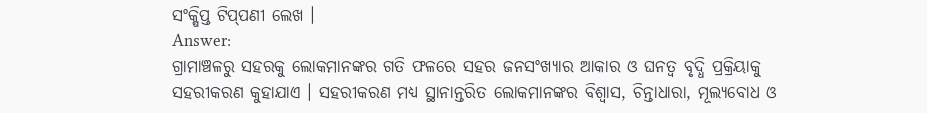ସଂକ୍ଷିପ୍ତ ଟିପ୍‌ପଣୀ ଲେଖ ।
Answer:
ଗ୍ରାମାଞ୍ଚଳରୁ ସହରକୁ ଲୋକମାନଙ୍କର ଗତି ଫଳରେ ସହର ଜନସଂଖ୍ୟାର ଆକାର ଓ ଘନତ୍ଵ ବୃଦ୍ଧି ପ୍ରକ୍ରିୟାକୁ ସହରୀକରଣ କୁହାଯାଏ । ସହରୀକରଣ ମଧ୍ୟ ସ୍ଥାନାନ୍ତରିତ ଲୋକମାନଙ୍କର ବିଶ୍ଵାସ, ଚିନ୍ତାଧାରା, ମୂଲ୍ୟବୋଧ ଓ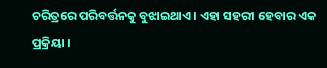ଚରିତ୍ରରେ ପରିବର୍ତ୍ତନକୁ ବୁଝାଇଥାଏ । ଏହା ସହରୀ ହେବାର ଏକ ପ୍ରକ୍ରିୟା ।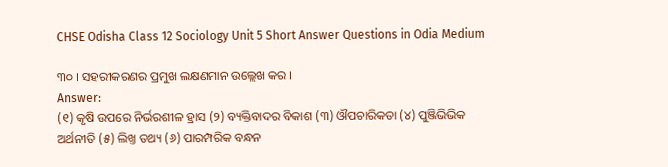CHSE Odisha Class 12 Sociology Unit 5 Short Answer Questions in Odia Medium

୩୦ । ସହରୀକରଣର ପ୍ରମୁଖ ଲକ୍ଷଣମାନ ଉଲ୍ଲେଖ କର ।
Answer:
(୧) କୃଷି ଉପରେ ନିର୍ଭରଶୀଳ ହ୍ରାସ (୨) ବ୍ୟକ୍ତିବାଦର ବିକାଶ (୩) ଔପଚାରିକତା (୪) ପୁଞ୍ଜିଭିଭିକ ଅର୍ଥନୀତି (୫) ଲିଖ୍ତ ତଥ୍ୟ (୬) ପାରମ୍ପରିକ ବନ୍ଧନ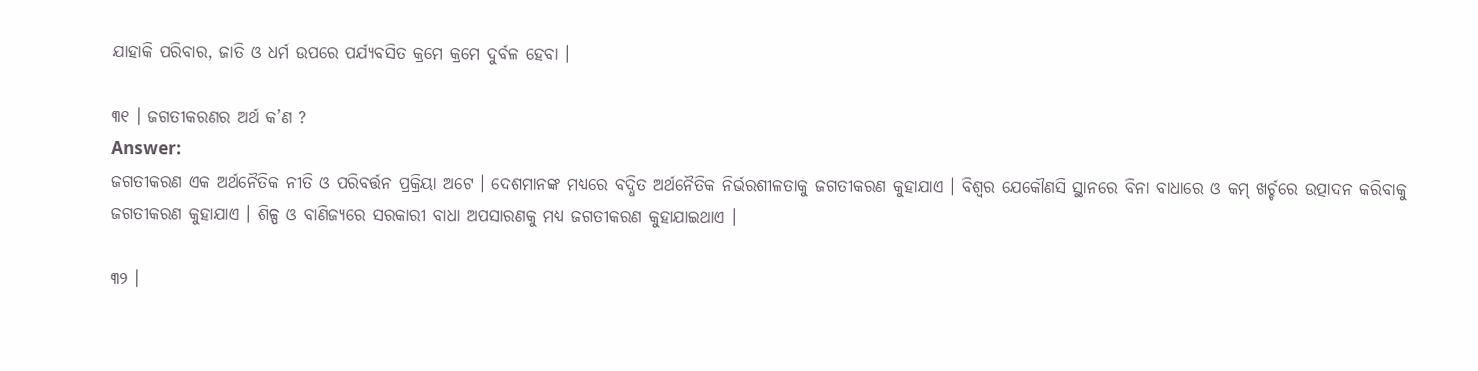ଯାହାକି ପରିବାର, ଜାତି ଓ ଧର୍ମ ଉପରେ ପର୍ଯ୍ୟବସିତ କ୍ରମେ କ୍ରମେ ଦୁର୍ବଳ ହେବା ।

୩୧ । ଜଗତୀକରଣର ଅର୍ଥ କ’ଣ ?
Answer:
ଜଗତୀକରଣ ଏକ ଅର୍ଥନୈତିକ ନୀତି ଓ ପରିବର୍ତ୍ତନ ପ୍ରକ୍ରିୟା ଅଟେ । ଦେଶମାନଙ୍କ ମଧ୍ୟରେ ବଦ୍ଧିତ ଅର୍ଥନୈତିକ ନିର୍ଭରଶୀଳତାକୁ ଜଗତୀକରଣ କୁହାଯାଏ । ବିଶ୍ୱର ଯେକୌଣସି ସ୍ଥାନରେ ବିନା ବାଧାରେ ଓ କମ୍ ଖର୍ଚ୍ଚରେ ଉତ୍ପାଦନ କରିବାକୁ ଜଗତୀକରଣ କୁହାଯାଏ । ଶିଳ୍ପ ଓ ବାଣିଜ୍ୟରେ ସରକାରୀ ବାଧା ଅପସାରଣକୁ ମଧ୍ଯ ଜଗତୀକରଣ କୁହାଯାଇଥାଏ ।

୩୨ ।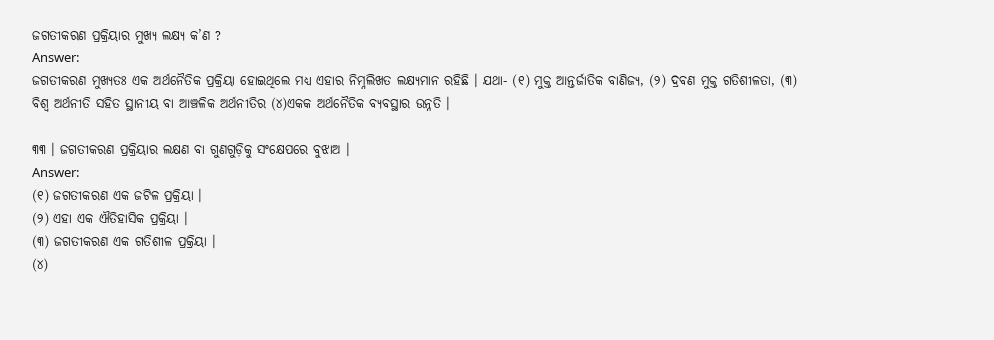ଜଗତୀକରଣ ପ୍ରକ୍ରିୟାର ମୁଖ୍ୟ ଲକ୍ଷ୍ୟ କ’ଣ ?
Answer:
ଜଗତୀକରଣ ମୁଖ୍ୟତଃ ଏକ ଅର୍ଥନୈତିକ ପ୍ରକ୍ରିୟା ହୋଇଥିଲେ ମଧ୍ୟ ଏହାର ନିମ୍ନଲିଖତ ଲକ୍ଷ୍ୟମାନ ରହିଛି । ଯଥା- (୧) ମୁକ୍ତ ଆନ୍ତର୍ଜାତିକ ବାଣିଜ୍ୟ, (୨) ଦ୍ରବଣ ମୁକ୍ତ ଗତିଶୀଳତା, (୩) ବିଶ୍ୱ ଅର୍ଥନୀତି ସହିତ ସ୍ଥାନୀୟ ବା ଆଞ୍ଚଳିକ ଅର୍ଥନୀତିର (୪)ଏକକ ଅର୍ଥନୈତିକ ବ୍ୟବସ୍ଥାର ଉନ୍ନତି ।

୩୩ । ଜଗତୀକରଣ ପ୍ରକ୍ରିୟାର ଲକ୍ଷଣ ବା ଗୁଣଗୁଡ଼ିକୁ ସଂକ୍ଷେପରେ ବୁଝାଅ ।
Answer:
(୧) ଜଗତୀକରଣ ଏକ ଜଟିଳ ପ୍ରକ୍ରିୟା ।
(୨) ଏହା ଏକ ଐତିହାସିକ ପ୍ରକ୍ରିୟା ।
(୩) ଜଗତୀକରଣ ଏକ ଗତିଶୀଳ ପ୍ରକ୍ରିୟା ।
(୪)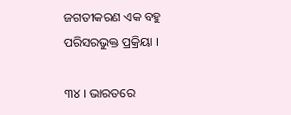ଜଗତୀକରଣ ଏକ ବହୁ ପରିସରଭୁକ୍ତ ପ୍ରକ୍ରିୟା ।

୩୪ । ଭାରତରେ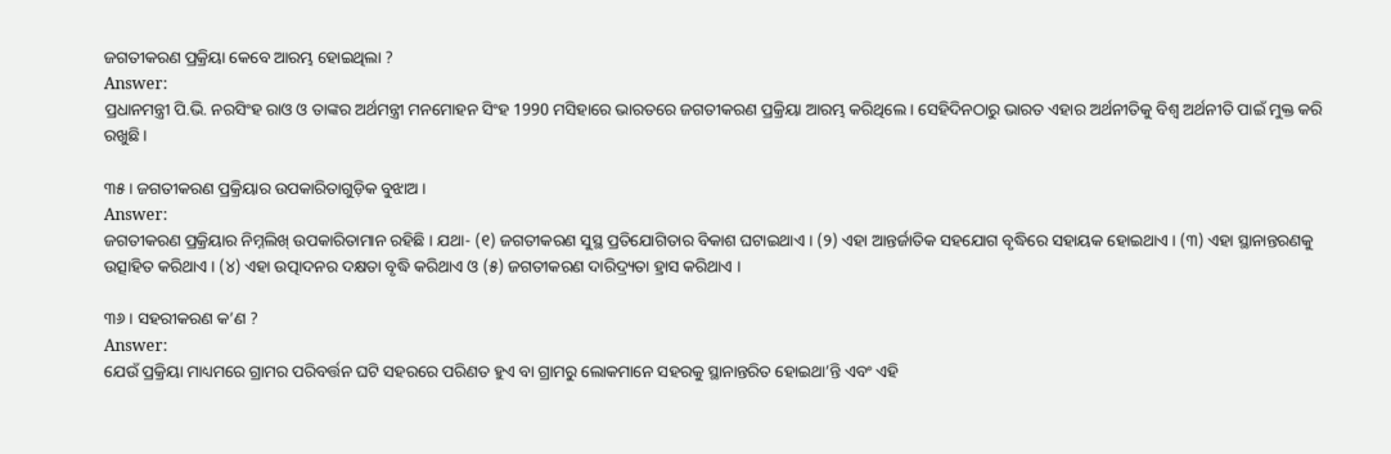ଜଗତୀକରଣ ପ୍ରକ୍ରିୟା କେବେ ଆରମ୍ଭ ହୋଇଥିଲା ?
Answer:
ପ୍ରଧାନମନ୍ତ୍ରୀ ପି.ଭି. ନରସିଂହ ରାଓ ଓ ତାଙ୍କର ଅର୍ଥମନ୍ତ୍ରୀ ମନମୋହନ ସିଂହ 1990 ମସିହାରେ ଭାରତରେ ଜଗତୀକରଣ ପ୍ରକ୍ରିୟା ଆରମ୍ଭ କରିଥିଲେ । ସେହିଦିନଠାରୁ ଭାରତ ଏହାର ଅର୍ଥନୀତିକୁ ବିଶ୍ବ ଅର୍ଥନୀତି ପାଇଁ ମୁକ୍ତ କରି ରଖୁଛି ।

୩୫ । ଜଗତୀକରଣ ପ୍ରକ୍ରିୟାର ଉପକାରିତାଗୁଡ଼ିକ ବୁଝାଅ ।
Answer:
ଜଗତୀକରଣ ପ୍ରକ୍ରିୟାର ନିମ୍ନଲିଖ୍ ଉପକାରିତାମାନ ରହିଛି । ଯଥା- (୧) ଜଗତୀକରଣ ସୁସ୍ଥ ପ୍ରତିଯୋଗିତାର ବିକାଶ ଘଟାଇଥାଏ । (୨) ଏହା ଆନ୍ତର୍ଜାତିକ ସହଯୋଗ ବୃଦ୍ଧିରେ ସହାୟକ ହୋଇଥାଏ । (୩) ଏହା ସ୍ଥାନାନ୍ତରଣକୁ ଉତ୍ସାହିତ କରିଥାଏ । (୪) ଏହା ଉତ୍ପାଦନର ଦକ୍ଷତା ବୃଦ୍ଧି କରିଥାଏ ଓ (୫) ଜଗତୀକରଣ ଦାରିଦ୍ର୍ୟତା ହ୍ରାସ କରିଥାଏ ।

୩୬ । ସହରୀକରଣ କ’ଣ ?
Answer:
ଯେଉଁ ପ୍ରକ୍ରିୟା ମାଧ୍ୟମରେ ଗ୍ରାମର ପରିବର୍ତ୍ତନ ଘଟି ସହରରେ ପରିଣତ ହୁଏ ବା ଗ୍ରାମରୁ ଲୋକମାନେ ସହରକୁ ସ୍ଥାନାନ୍ତରିତ ହୋଇଥା’ନ୍ତି ଏବଂ ଏହି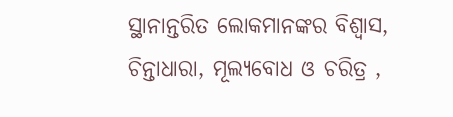ସ୍ଥାନାନ୍ତରିତ ଲୋକମାନଙ୍କର ବିଶ୍ଵାସ, ଚିନ୍ତାଧାରା, ମୂଲ୍ୟବୋଧ ଓ ଚରିତ୍ର ,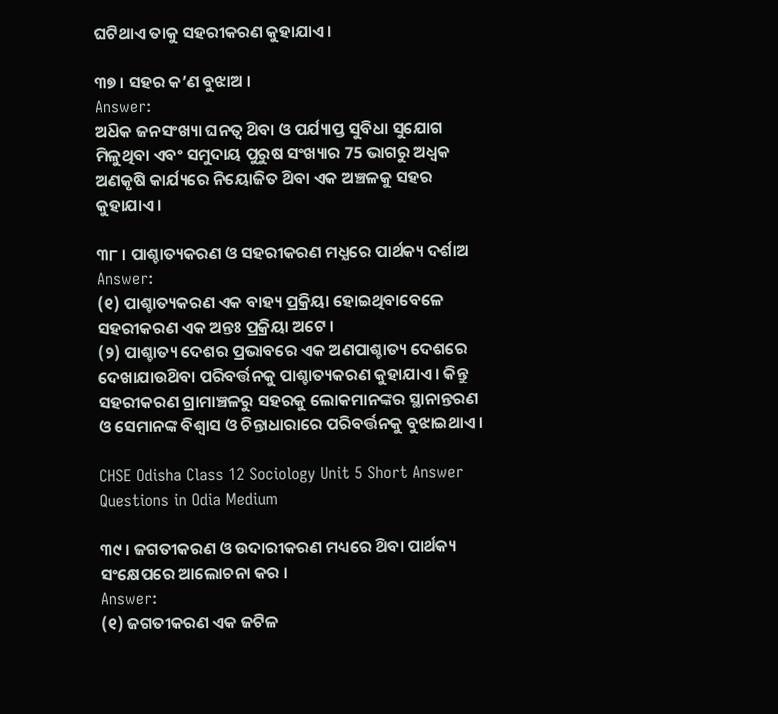ଘଟିଥାଏ ତାକୁ ସହରୀକରଣ କୁହାଯାଏ ।

୩୭ । ସହର କ’ଣ ବୁଝାଅ ।
Answer:
ଅଧ‌ିକ ଜନସଂଖ୍ୟା ଘନତ୍ଵ ଥ‌ିବା ଓ ପର୍ଯ୍ୟାପ୍ତ ସୁବିଧା ସୁଯୋଗ ମିଳୁଥିବା ଏବଂ ସମୁଦାୟ ପୁରୁଷ ସଂଖ୍ୟାର 75 ଭାଗରୁ ଅଧ୍ବକ ଅଣକୃଷି କାର୍ଯ୍ୟରେ ନିୟୋଜିତ ଥ‌ିବା ଏକ ଅଞ୍ଚଳକୁ ସହର କୁହାଯାଏ ।

୩୮ । ପାଶ୍ଚାତ୍ୟକରଣ ଓ ସହରୀକରଣ ମଧ୍ଯରେ ପାର୍ଥକ୍ୟ ଦର୍ଶାଅ
Answer:
(୧) ପାଶ୍ଚାତ୍ୟକରଣ ଏକ ବାହ୍ୟ ପ୍ରକ୍ରିୟା ହୋଇଥିବାବେଳେ ସହରୀକରଣ ଏକ ଅନ୍ତଃ ପ୍ରକ୍ରିୟା ଅଟେ ।
(୨) ପାଶ୍ଚାତ୍ୟ ଦେଶର ପ୍ରଭାବରେ ଏକ ଅଣପାଶ୍ଚାତ୍ୟ ଦେଶରେ ଦେଖାଯାଉଥ‌ିବା ପରିବର୍ତ୍ତନକୁ ପାଶ୍ଚାତ୍ୟକରଣ କୁହାଯାଏ । କିନ୍ତୁ ସହରୀକରଣ ଗ୍ରାମାଞ୍ଚଳରୁ ସହରକୁ ଲୋକମାନଙ୍କର ସ୍ଥାନାନ୍ତରଣ ଓ ସେମାନଙ୍କ ବିଶ୍ୱାସ ଓ ଚିନ୍ତାଧାରାରେ ପରିବର୍ତ୍ତନକୁ ବୁଝାଇଥାଏ ।

CHSE Odisha Class 12 Sociology Unit 5 Short Answer Questions in Odia Medium

୩୯ । ଜଗତୀକରଣ ଓ ଉଦାରୀକରଣ ମଧ୍ୟରେ ଥ‌ିବା ପାର୍ଥକ୍ୟ ସଂକ୍ଷେପରେ ଆଲୋଚନା କର ।
Answer:
(୧) ଜଗତୀକରଣ ଏକ ଜଟିଳ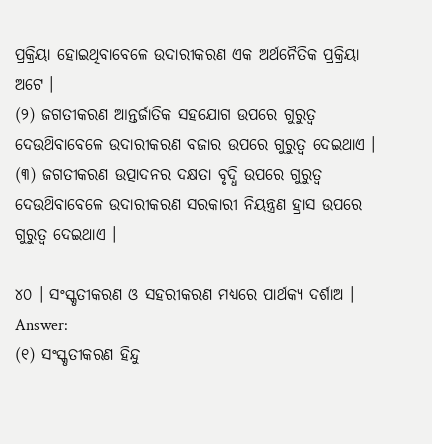ପ୍ରକ୍ରିୟା ହୋଇଥିବାବେଳେ ଉଦାରୀକରଣ ଏକ ଅର୍ଥନୈତିକ ପ୍ରକ୍ରିୟା ଅଟେ ।
(୨) ଜଗତୀକରଣ ଆନ୍ତର୍ଜାତିକ ସହଯୋଗ ଉପରେ ଗୁରୁତ୍ୱ ଦେଉଥ‌ିବାବେଳେ ଉଦାରୀକରଣ ବଜାର ଉପରେ ଗୁରୁତ୍ବ ଦେଇଥାଏ ।
(୩) ଜଗତୀକରଣ ଉତ୍ପାଦନର ଦକ୍ଷତା ବୃଦ୍ଧି ଉପରେ ଗୁରୁତ୍ବ ଦେଉଥ‌ିବାବେଳେ ଉଦାରୀକରଣ ସରକାରୀ ନିୟନ୍ତ୍ରଣ ହ୍ରାସ ଉପରେ ଗୁରୁତ୍ଵ ଦେଇଥାଏ ।

୪୦ । ସଂସ୍କୃତୀକରଣ ଓ ସହରୀକରଣ ମଧ୍ଯରେ ପାର୍ଥକ୍ୟ ଦର୍ଶାଅ ।
Answer:
(୧) ସଂସ୍କୃତୀକରଣ ହିନ୍ଦୁ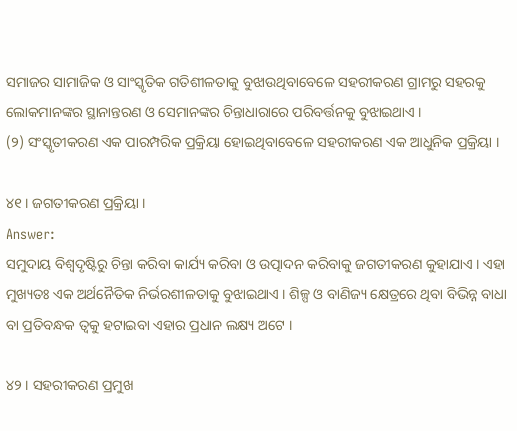ସମାଜର ସାମାଜିକ ଓ ସାଂସ୍କୃତିକ ଗତିଶୀଳତାକୁ ବୁଝାଉଥିବାବେଳେ ସହରୀକରଣ ଗ୍ରାମରୁ ସହରକୁ ଲୋକମାନଙ୍କର ସ୍ଥାନାନ୍ତରଣ ଓ ସେମାନଙ୍କର ଚିନ୍ତାଧାରାରେ ପରିବର୍ତ୍ତନକୁ ବୁଝାଇଥାଏ ।
(୨) ସଂସ୍କୃତୀକରଣ ଏକ ପାରମ୍ପରିକ ପ୍ରକ୍ରିୟା ହୋଇଥିବାବେଳେ ସହରୀକରଣ ଏକ ଆଧୁନିକ ପ୍ରକ୍ରିୟା ।

୪୧ । ଜଗତୀକରଣ ପ୍ରକ୍ରିୟା ।
Answer:
ସମୁଦାୟ ବିଶ୍ୱଦୃଷ୍ଟିରୁ ଚିନ୍ତା କରିବା କାର୍ଯ୍ୟ କରିବା ଓ ଉତ୍ପାଦନ କରିବାକୁ ଜଗତୀକରଣ କୁହାଯାଏ । ଏହା ମୁଖ୍ୟତଃ ଏକ ଅର୍ଥନୈତିକ ନିର୍ଭରଶୀଳତାକୁ ବୁଝାଇଥାଏ । ଶିଳ୍ପ ଓ ବାଣିଜ୍ୟ କ୍ଷେତ୍ରରେ ଥିବା ବିଭିନ୍ନ ବାଧା ବା ପ୍ରତିବନ୍ଧକ ତ୍ଵକୁ ହଟାଇବା ଏହାର ପ୍ରଧାନ ଲକ୍ଷ୍ୟ ଅଟେ ।

୪୨ । ସହରୀକରଣ ପ୍ରମୁଖ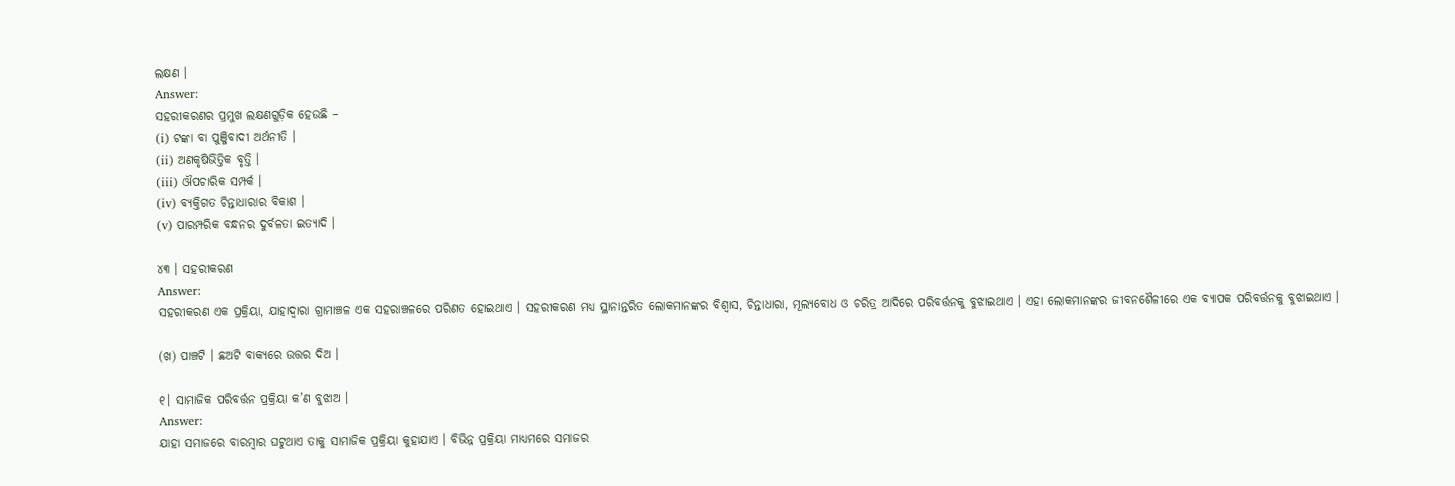ଲକ୍ଷଣ ।
Answer:
ସହରୀକରଣର ପ୍ରମୁଖ ଲକ୍ଷଣଗୁଡ଼ିକ ହେଉଛି –
(i) ଟଙ୍କା ବା ପୁଞ୍ଜିବାଦୀ ଅର୍ଥନୀତି ।
(ii) ଅଣକୃଷିଭିତ୍ତିକ ବୃତ୍ତି ।
(iii) ଔପଚାରିକ ସମ୍ପର୍କ ।
(iv) ବ୍ୟକ୍ତିଗତ ଚିନ୍ତାଧାରାର ବିକାଶ ।
(v) ପାରମ୍ପରିକ ବନ୍ଧନର ଦୁର୍ବଳତା ଇତ୍ୟାଦି ।

୪୩ । ସହରୀକରଣ
Answer:
ସହରୀକରଣ ଏକ ପ୍ରକ୍ରିୟା, ଯାହାଦ୍ୱାରା ଗ୍ରାମାଞ୍ଚଳ ଏକ ସହରାଞ୍ଚଳରେ ପରିଣତ ହୋଇଥାଏ । ସହରୀକରଣ ମଧ୍ୟ ସ୍ଥାନାନ୍ତରିତ ଲୋକମାନଙ୍କର ବିଶ୍ବାସ, ଚିନ୍ତାଧାରା, ମୂଲ୍ୟବୋଧ ଓ ଚରିତ୍ର ଆଦିରେ ପରିବର୍ତ୍ତନକୁ ବୁଝାଇଥାଏ । ଏହା ଲୋକମାନଙ୍କର ଜୀବନଶୈଳୀରେ ଏକ ବ୍ୟାପକ ପରିବର୍ତ୍ତନକୁ ବୁଝାଇଥାଏ ।

(ଖ) ପାଞ୍ଚଟି । ଛଅଟି ବାକ୍ୟରେ ଉତ୍ତର ଦିଅ ।

୧। ସାମାଜିକ ପରିବର୍ତ୍ତନ ପ୍ରକ୍ରିୟା କ’ଣ ବୁଝାଅ ।
Answer:
ଯାହା ସମାଜରେ ବାରମ୍ବାର ଘଟୁଥାଏ ତାକୁ ସାମାଜିକ ପ୍ରକ୍ରିୟା କୁହାଯାଏ । ବିଭିନ୍ନ ପ୍ରକ୍ରିୟା ମାଧ୍ୟମରେ ସମାଜର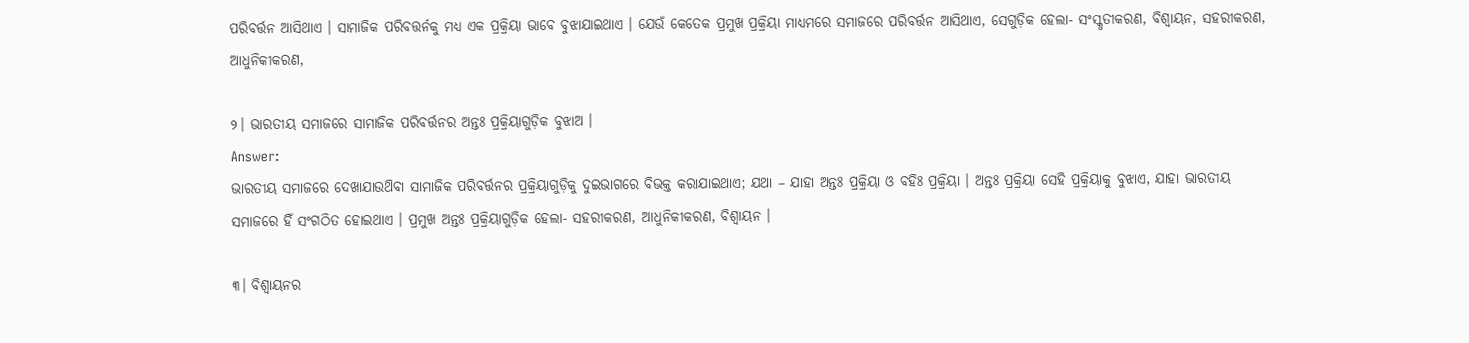ପରିବର୍ତ୍ତନ ଆସିଥାଏ । ସାମାଜିକ ପରିବତ୍ତର୍ନକୁ ମଧ୍ୟ ଏକ ପ୍ରକ୍ରିୟା ଭାବେ ବୁଝାଯାଇଥାଏ । ଯେଉଁ କେତେକ ପ୍ରମୁଖ ପ୍ରକ୍ରିୟା ମାଧ୍ୟମରେ ସମାଜରେ ପରିବର୍ତ୍ତନ ଆସିଥାଏ, ସେଗୁଡ଼ିକ ହେଲା- ସଂସ୍କୃତୀକରଣ, ବିଶ୍ୱାୟନ, ସହରୀକରଣ, ଆଧୁନିକୀକରଣ,

୨। ଭାରତୀୟ ସମାଜରେ ସାମାଜିକ ପରିବର୍ତ୍ତନର ଅନ୍ତଃ ପ୍ରକ୍ରିୟାଗୁଡ଼ିକ ବୁଝାଅ ।
Answer:
ଭାରତୀୟ ସମାଜରେ ଦେଖାଯାଉଥ‌ିବା ସାମାଜିକ ପରିବର୍ତ୍ତନର ପ୍ରକ୍ରିୟାଗୁଡ଼ିକୁ ଦୁଇଭାଗରେ ବିଭକ୍ତ କରାଯାଇଥାଏ; ଯଥା – ଯାହା ଅନ୍ତଃ ପ୍ରକ୍ରିୟା ଓ ବହିଃ ପ୍ରକ୍ରିୟା । ଅନ୍ତଃ ପ୍ରକ୍ରିୟା ସେହି ପ୍ରକ୍ରିୟାକୁ ବୁଝାଏ, ଯାହା ଭାରତୀୟ ସମାଜରେ ହିଁ ସଂଗଠିତ ହୋଇଥାଏ । ପ୍ରମୁଖ ଅନ୍ତଃ ପ୍ରକ୍ରିୟାଗୁଡ଼ିକ ହେଲା- ସହରୀକରଣ, ଆଧୁନିକୀକରଣ, ବିଶ୍ୱାୟନ ।

୩। ବିଶ୍ୱାୟନର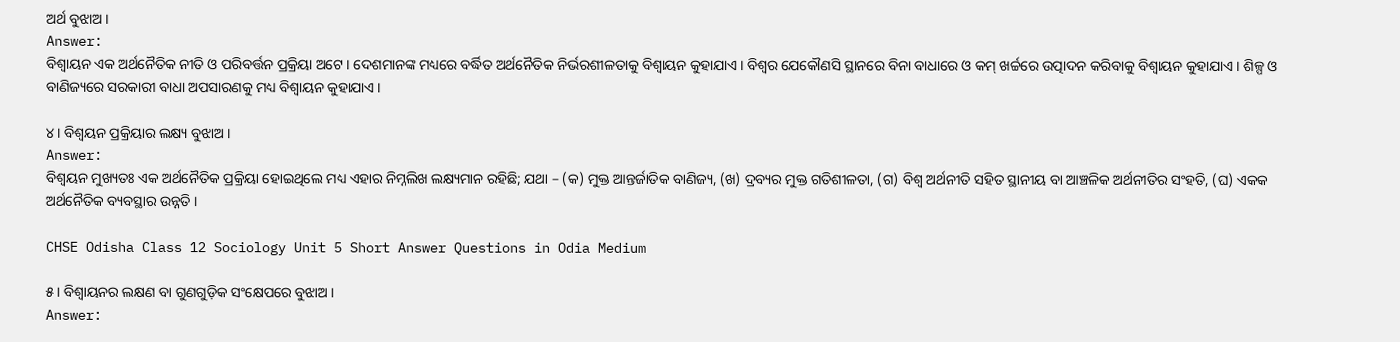ଅର୍ଥ ବୁଝାଅ ।
Answer:
ବିଶ୍ୱାୟନ ଏକ ଅର୍ଥନୈତିକ ନୀତି ଓ ପରିବର୍ତ୍ତନ ପ୍ରକ୍ରିୟା ଅଟେ । ଦେଶମାନଙ୍କ ମଧ୍ୟରେ ବର୍ଦ୍ଧିତ ଅର୍ଥନୈତିକ ନିର୍ଭରଶୀଳତାକୁ ବିଶ୍ୱାୟନ କୁହାଯାଏ । ବିଶ୍ୱର ଯେକୌଣସି ସ୍ଥାନରେ ବିନା ବାଧାରେ ଓ କମ୍ ଖର୍ଚ୍ଚରେ ଉତ୍ପାଦନ କରିବାକୁ ବିଶ୍ୱାୟନ କୁହାଯାଏ । ଶିଳ୍ପ ଓ ବାଣିଜ୍ୟରେ ସରକାରୀ ବାଧା ଅପସାରଣକୁ ମଧ୍ୟ ବିଶ୍ୱାୟନ କୁହାଯାଏ ।

୪। ବିଶ୍ୱୟନ ପ୍ରକ୍ରିୟାର ଲକ୍ଷ୍ୟ ବୁଝାଅ ।
Answer:
ବିଶ୍ୱୟନ ମୁଖ୍ୟତଃ ଏକ ଅର୍ଥନୈତିକ ପ୍ରକ୍ରିୟା ହୋଇଥିଲେ ମଧ୍ୟ ଏହାର ନିମ୍ନଲିଖ ଲକ୍ଷ୍ୟମାନ ରହିଛି; ଯଥା – (କ) ମୁକ୍ତ ଆନ୍ତର୍ଜାତିକ ବାଣିଜ୍ୟ, (ଖ) ଦ୍ରବ୍ୟର ମୁକ୍ତ ଗତିଶୀଳତା, (ଗ) ବିଶ୍ବ ଅର୍ଥନୀତି ସହିତ ସ୍ଥାନୀୟ ବା ଆଞ୍ଚଳିକ ଅର୍ଥନୀତିର ସଂହତି, (ଘ) ଏକକ ଅର୍ଥନୈତିକ ବ୍ୟବସ୍ଥାର ଉନ୍ନତି ।

CHSE Odisha Class 12 Sociology Unit 5 Short Answer Questions in Odia Medium

୫। ବିଶ୍ୱାୟନର ଲକ୍ଷଣ ବା ଗୁଣଗୁଡ଼ିକ ସଂକ୍ଷେପରେ ବୁଝାଅ ।
Answer: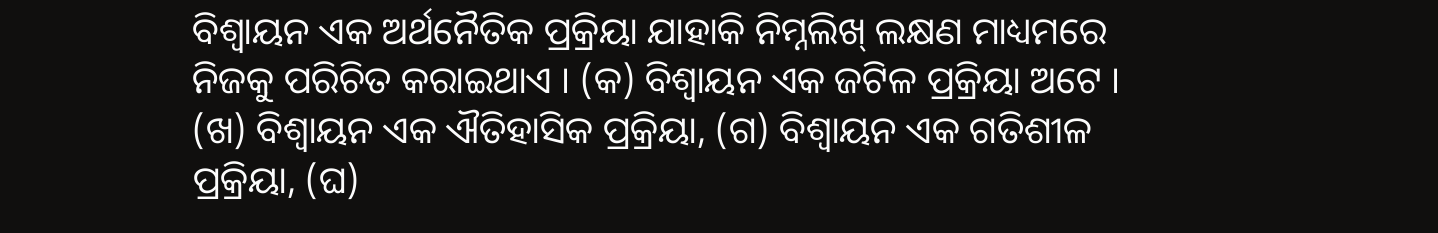ବିଶ୍ୱାୟନ ଏକ ଅର୍ଥନୈତିକ ପ୍ରକ୍ରିୟା ଯାହାକି ନିମ୍ନଲିଖ୍ ଲକ୍ଷଣ ମାଧ୍ୟମରେ ନିଜକୁ ପରିଚିତ କରାଇଥାଏ । (କ) ବିଶ୍ୱାୟନ ଏକ ଜଟିଳ ପ୍ରକ୍ରିୟା ଅଟେ । (ଖ) ବିଶ୍ୱାୟନ ଏକ ଐତିହାସିକ ପ୍ରକ୍ରିୟା, (ଗ) ବିଶ୍ବାୟନ ଏକ ଗତିଶୀଳ ପ୍ରକ୍ରିୟା, (ଘ)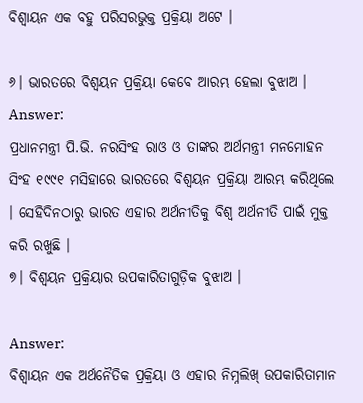ବିଶ୍ୱାୟନ ଏକ ବହୁ ପରିସରଭୁକ୍ତ ପ୍ରକ୍ରିୟା ଅଟେ ।

୬। ଭାରତରେ ବିଶ୍ୱୟନ ପ୍ରକ୍ରିୟା କେବେ ଆରମ୍ଭ ହେଲା ବୁଝାଅ ।
Answer:
ପ୍ରଧାନମନ୍ତ୍ରୀ ପି.ଭି. ନରସିଂହ ରାଓ ଓ ତାଙ୍କର ଅର୍ଥମନ୍ତ୍ରୀ ମନମୋହନ ସିଂହ ୧୯୯୧ ମସିହାରେ ଭାରତରେ ବିଶ୍ୱୟନ ପ୍ରକ୍ରିୟା ଆରମ୍ଭ କରିଥିଲେ । ସେହିଦିନଠାରୁ ଭାରତ ଏହାର ଅର୍ଥନୀତିକୁ ବିଶ୍ବ ଅର୍ଥନୀତି ପାଇଁ ମୁକ୍ତ କରି ରଖୁଛି ।
୭। ବିଶ୍ୱୟନ ପ୍ରକ୍ରିୟାର ଉପକାରିତାଗୁଡ଼ିକ ବୁଝାଅ ।

Answer:
ବିଶ୍ୱାୟନ ଏକ ଅର୍ଥନୈତିକ ପ୍ରକ୍ରିୟା ଓ ଏହାର ନିମ୍ନଲିଖ୍ ଉପକାରିତାମାନ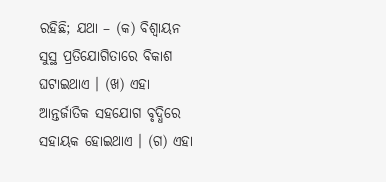ରହିଛି; ଯଥା – (କ) ବିଶ୍ୱାୟନ ସୁସ୍ଥ ପ୍ରତିଯୋଗିତାରେ ବିକାଶ ଘଟାଇଥାଏ । (ଖ) ଏହା ଆନ୍ତର୍ଜାତିକ ସହଯୋଗ ବୃଦ୍ଧିରେ ସହାୟକ ହୋଇଥାଏ । (ଗ) ଏହା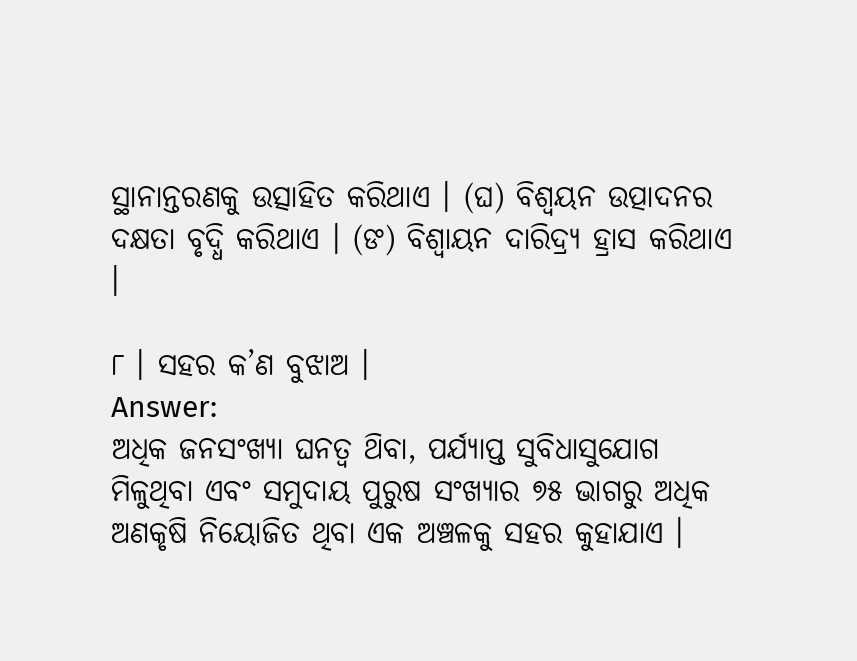ସ୍ଥାନାନ୍ତରଣକୁ ଉତ୍ସାହିତ କରିଥାଏ । (ଘ) ବିଶ୍ୱୟନ ଉତ୍ପାଦନର ଦକ୍ଷତା ବୃଦ୍ଧି କରିଥାଏ । (ଙ) ବିଶ୍ୱାୟନ ଦାରିଦ୍ର୍ୟ ହ୍ରାସ କରିଥାଏ ।

୮ । ସହର କ’ଣ ବୁଝାଅ ।
Answer:
ଅଧିକ ଜନସଂଖ୍ୟା ଘନତ୍ଵ ଥ‌ିବା, ପର୍ଯ୍ୟାପ୍ତ ସୁବିଧାସୁଯୋଗ ମିଳୁଥିବା ଏବଂ ସମୁଦାୟ ପୁରୁଷ ସଂଖ୍ୟାର ୭୫ ଭାଗରୁ ଅଧିକ ଅଣକୃଷି ନିୟୋଜିତ ଥିବା ଏକ ଅଞ୍ଚଳକୁ ସହର କୁହାଯାଏ ।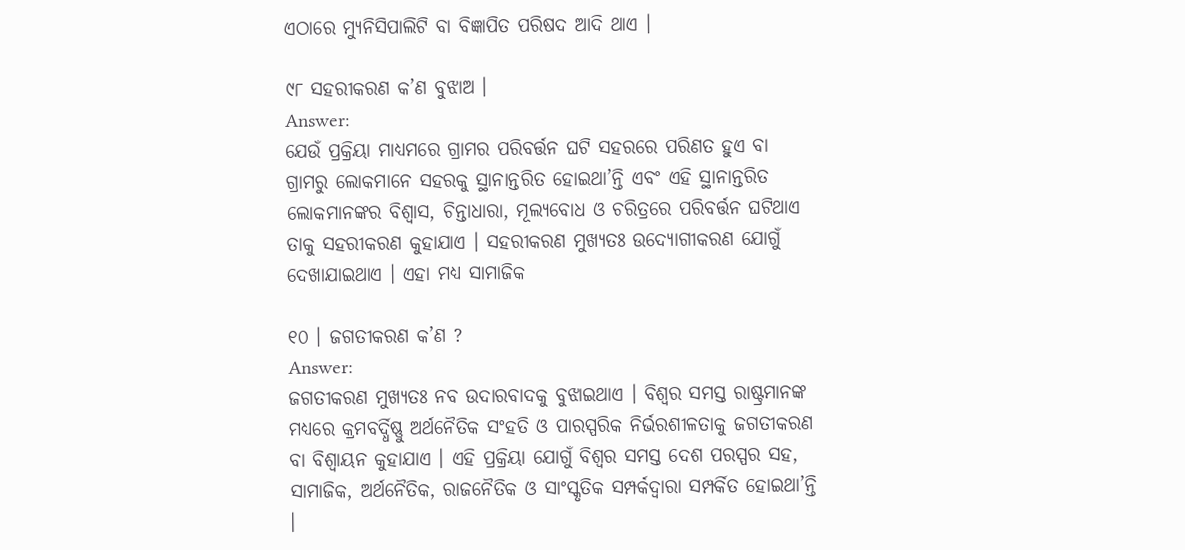ଏଠାରେ ମ୍ୟୁନିସିପାଲିଟି ବା ବିଜ୍ଞାପିତ ପରିଷଦ ଆଦି ଥାଏ ।

୯୮ ସହରୀକରଣ କ’ଣ ବୁଝାଅ ।
Answer:
ଯେଉଁ ପ୍ରକ୍ରିୟା ମାଧ୍ୟମରେ ଗ୍ରାମର ପରିବର୍ତ୍ତନ ଘଟି ସହରରେ ପରିଣତ ହୁଏ ବା ଗ୍ରାମରୁ ଲୋକମାନେ ସହରକୁ ସ୍ଥାନାନ୍ତରିତ ହୋଇଥା’ନ୍ତି ଏବଂ ଏହି ସ୍ଥାନାନ୍ତରିତ ଲୋକମାନଙ୍କର ବିଶ୍ଵାସ, ଚିନ୍ତାଧାରା, ମୂଲ୍ୟବୋଧ ଓ ଚରିତ୍ରରେ ପରିବର୍ତ୍ତନ ଘଟିଥାଏ ତାକୁ ସହରୀକରଣ କୁହାଯାଏ । ସହରୀକରଣ ମୁଖ୍ୟତଃ ଉଦ୍ୟୋଗୀକରଣ ଯୋଗୁଁ ଦେଖାଯାଇଥାଏ । ଏହା ମଧ୍ୟ ସାମାଜିକ

୧୦ । ଜଗତୀକରଣ କ’ଣ ?
Answer:
ଜଗତୀକରଣ ମୁଖ୍ୟତଃ ନବ ଉଦାରବାଦକୁ ବୁଝାଇଥାଏ । ବିଶ୍ୱର ସମସ୍ତ ରାଷ୍ଟ୍ରମାନଙ୍କ ମଧ୍ୟରେ କ୍ରମବର୍ଦ୍ଧିଷ୍ଣୁ ଅର୍ଥନୈତିକ ସଂହତି ଓ ପାରସ୍ପରିକ ନିର୍ଭରଶୀଳତାକୁ ଜଗତୀକରଣ ବା ବିଶ୍ୱାୟନ କୁହାଯାଏ । ଏହି ପ୍ରକ୍ରିୟା ଯୋଗୁଁ ବିଶ୍ଵର ସମସ୍ତ ଦେଶ ପରସ୍ପର ସହ, ସାମାଜିକ, ଅର୍ଥନୈତିକ, ରାଜନୈତିକ ଓ ସାଂସ୍କୃତିକ ସମ୍ପର୍କଦ୍ୱାରା ସମ୍ପର୍କିତ ହୋଇଥା’ନ୍ତି ।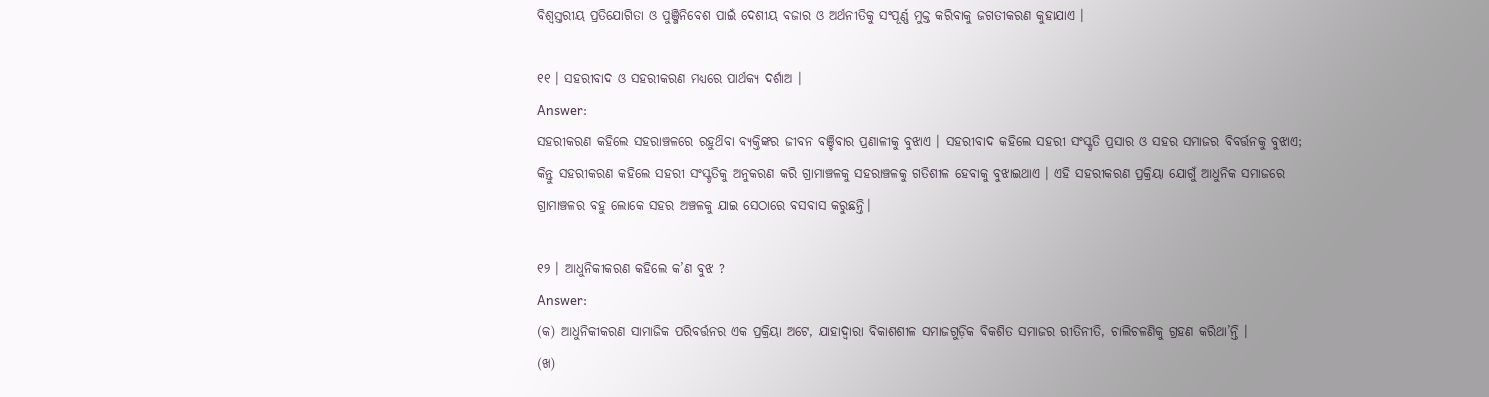ବିଶ୍ୱସ୍ତରୀୟ ପ୍ରତିଯୋଗିତା ଓ ପୁଞ୍ଜିନିବେଶ ପାଇଁ ଦେଶୀୟ ବଜାର ଓ ଅର୍ଥନୀତିକୁ ସଂପୂର୍ଣ୍ଣ ମୁକ୍ତ କରିବାକୁ ଜଗତୀକରଣ କୁହାଯାଏ ।

୧୧ । ସହରୀବାଦ ଓ ସହରୀକରଣ ମଧ୍ଯରେ ପାର୍ଥକ୍ୟ ଦର୍ଶାଅ ।
Answer:
ସହରୀକରଣ କହିଲେ ସହରାଞ୍ଚଳରେ ରହୁଥ‌ିବା ବ୍ୟକ୍ତିଙ୍କର ଜୀବନ ବଞ୍ଚିବାର ପ୍ରଣାଳୀକୁ ବୁଝାଏ । ସହରୀବାଦ କହିଲେ ସହରୀ ସଂସ୍କୃତି ପ୍ରସାର ଓ ସହର ସମାଜର ବିବର୍ତ୍ତନକୁ ବୁଝାଏ; କିନ୍ତୁ ସହରୀକରଣ କହିଲେ ସହରୀ ସଂସ୍କୃତିକୁ ଅନୁକରଣ କରି ଗ୍ରାମାଞ୍ଚଳକୁ ସହରାଞ୍ଚଳକୁ ଗତିଶୀଳ ହେବାକୁ ବୁଝାଇଥାଏ । ଏହି ସହରୀକରଣ ପ୍ରକ୍ରିୟା ଯୋଗୁଁ ଆଧୁନିକ ସମାଜରେ ଗ୍ରାମାଞ୍ଚଳର ବହୁ ଲୋକେ ସହର ଅଞ୍ଚଳକୁ ଯାଇ ସେଠାରେ ବସବାସ କରୁଛନ୍ତି।

୧୨ । ଆଧୁନିକୀକରଣ କହିଲେ କ’ଣ ବୁଝ ?
Answer:
(କ) ଆଧୁନିକୀକରଣ ସାମାଜିକ ପରିବର୍ତ୍ତନର ଏକ ପ୍ରକ୍ରିୟା ଅଟେ, ଯାହାଦ୍ୱାରା ବିକାଶଶୀଳ ସମାଜଗୁଡ଼ିକ ବିକଶିତ ସମାଜର ରୀତିନୀତି, ଚାଲିଚଳଣିକୁ ଗ୍ରହଣ କରିଥା’ନ୍ତି ।
(ଖ)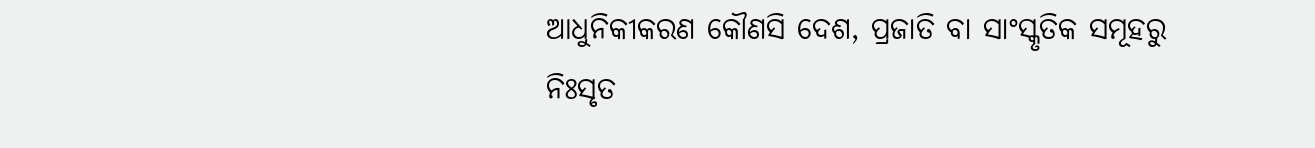ଆଧୁନିକୀକରଣ କୌଣସି ଦେଶ, ପ୍ରଜାତି ବା ସାଂସ୍କୃତିକ ସମୂହରୁ ନିଃସୃତ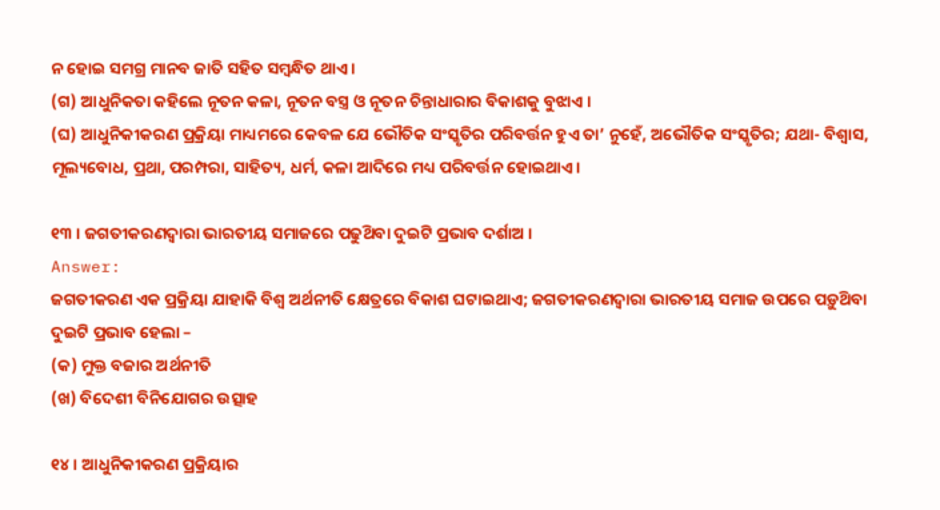ନ ହୋଇ ସମଗ୍ର ମାନବ ଜାତି ସହିତ ସମ୍ବନ୍ଧିତ ଥାଏ ।
(ଗ) ଆଧୁନିକତା କହିଲେ ନୂତନ କଳା, ନୂତନ ବସ୍ତ୍ର ଓ ନୂତନ ଚିନ୍ତାଧାରାର ବିକାଶକୁ ବୁଝାଏ ।
(ଘ) ଆଧୁନିକୀକରଣ ପ୍ରକ୍ରିୟା ମାଧ୍ୟମରେ କେବଳ ଯେ ଭୌତିକ ସଂସ୍କୃତିର ପରିବର୍ତ୍ତନ ହୁଏ ତା’ ନୁହେଁ, ଅଭୌତିକ ସଂସ୍କୃତିର; ଯଥା- ବିଶ୍ୱାସ, ମୂଲ୍ୟବୋଧ, ପ୍ରଥା, ପରମ୍ପରା, ସାହିତ୍ୟ, ଧର୍ମ, କଳା ଆଦିରେ ମଧ୍ୟ ପରିବର୍ତ୍ତନ ହୋଇଥାଏ ।

୧୩ । ଜଗତୀକରଣଦ୍ଵାରା ଭାରତୀୟ ସମାଜରେ ପଢୁଥ‌ିବା ଦୁଇଟି ପ୍ରଭାବ ଦର୍ଶାଅ ।
Answer:
ଜଗତୀକରଣ ଏକ ପ୍ରକ୍ରିୟା ଯାହାକି ବିଶ୍ବ ଅର୍ଥନୀତି କ୍ଷେତ୍ରରେ ବିକାଶ ଘଟାଇଥାଏ; ଜଗତୀକରଣଦ୍ୱାରା ଭାରତୀୟ ସମାଜ ଉପରେ ପଡ଼ୁଥ‌ିବା ଦୁଇଟି ପ୍ରଭାବ ହେଲା –
(କ) ମୁକ୍ତ ବଜାର ଅର୍ଥନୀତି
(ଖ) ବିଦେଶୀ ବିନିଯୋଗର ଉତ୍ସାହ

୧୪ । ଆଧୁନିକୀକରଣ ପ୍ରକ୍ରିୟାର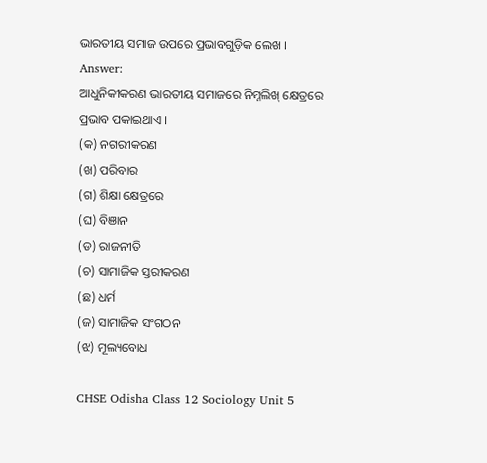ଭାରତୀୟ ସମାଜ ଉପରେ ପ୍ରଭାବଗୁଡ଼ିକ ଲେଖ ।
Answer:
ଆଧୁନିକୀକରଣ ଭାରତୀୟ ସମାଜରେ ନିମ୍ନଲିଖ୍ କ୍ଷେତ୍ରରେ ପ୍ରଭାବ ପକାଇଥାଏ ।
(କ) ନଗରୀକରଣ
(ଖ) ପରିବାର
(ଗ) ଶିକ୍ଷା କ୍ଷେତ୍ରରେ
(ଘ) ବିଞାନ
(ଡ) ରାଜନୀତି
(ଚ) ସାମାଜିକ ସ୍ତରୀକରଣ
(ଛ) ଧର୍ମ
(ଜ) ସାମାଜିକ ସଂଗଠନ
(ଝ) ମୂଲ୍ୟବୋଧ

CHSE Odisha Class 12 Sociology Unit 5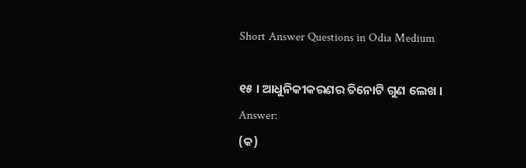Short Answer Questions in Odia Medium

୧୫ । ଆଧୁନିକୀକରଣର ତିନୋଟି ଗୁଣ ଲେଖ ।
Answer:
(କ)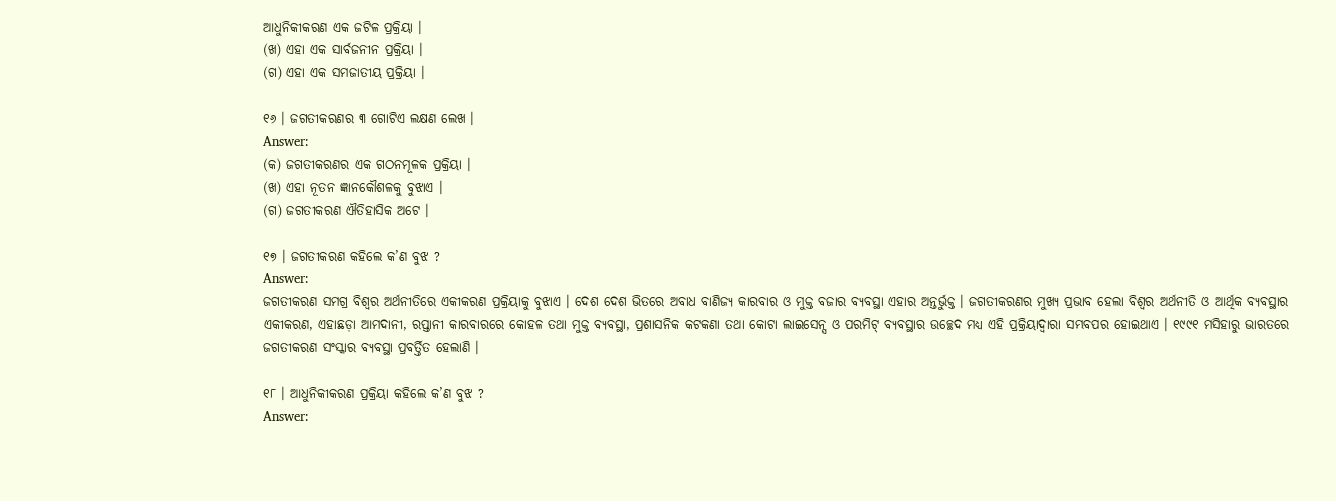ଆଧୁନିକୀକରଣ ଏକ ଜଟିଳ ପ୍ରକ୍ରିୟା ।
(ଖ) ଏହା ଏକ ସାର୍ବଜନୀନ ପ୍ରକ୍ରିୟା ।
(ଗ) ଏହା ଏକ ସମଜାତୀୟ ପ୍ରକ୍ରିୟା ।

୧୬ । ଜଗତୀକରଣର ୩ ଗୋଟିଏ ଲକ୍ଷଣ ଲେଖ ।
Answer:
(କ) ଜଗତୀକରଣର ଏକ ଗଠନମୂଳକ ପ୍ରକ୍ରିୟା ।
(ଖ) ଏହା ନୂତନ ଜ୍ଞାନକୌଶଳକୁ ବୁଝାଏ ।
(ଗ) ଜଗତୀକରଣ ଐତିହାସିକ ଅଟେ ।

୧୭ । ଜଗତୀକରଣ କହିଲେ କ’ଣ ବୁଝ ?
Answer:
ଜଗତୀକରଣ ସମଗ୍ର ବିଶ୍ଵର ଅର୍ଥନୀତିରେ ଏକୀକରଣ ପ୍ରକ୍ରିୟାକୁ ବୁଝାଏ । ଦେଶ ଦେଶ ଭିତରେ ଅବାଧ ବାଣିଜ୍ୟ କାରବାର ଓ ମୁକ୍ତ ବଜାର ବ୍ୟବସ୍ଥା ଏହାର ଅନ୍ତର୍ଭୁକ୍ତ । ଜଗତୀକରଣର ମୁଖ୍ୟ ପ୍ରଭାବ ହେଲା ବିଶ୍ଵର ଅର୍ଥନୀତି ଓ ଆର୍ଥିକ ବ୍ୟବସ୍ଥାର ଏକୀକରଣ, ଏହାଛଡ଼ା ଆମଦାନୀ, ରପ୍ତାନୀ କାରବାରରେ କୋହଳ ତଥା ମୁକ୍ତ ବ୍ୟବସ୍ଥା, ପ୍ରଶାସନିକ କଟକଣା ତଥା କୋଟା ଲାଇସେନ୍ସ ଓ ପରମିଟ୍ ବ୍ୟବସ୍ଥାର ଉଚ୍ଛେଦ ମଧ୍ୟ ଏହି ପ୍ରକ୍ରିୟାଦ୍ଵାରା ସମ୍ଭବପର ହୋଇଥାଏ । ୧୯୯୧ ମସିହାରୁ ଭାରତରେ ଜଗତୀକରଣ ସଂସ୍କାର ବ୍ୟବସ୍ଥା ପ୍ରବର୍ତ୍ତିତ ହେଲାଣି ।

୧୮ । ଆଧୁନିକୀକରଣ ପ୍ରକ୍ରିୟା କହିଲେ କ’ଣ ବୁଝ ?
Answer: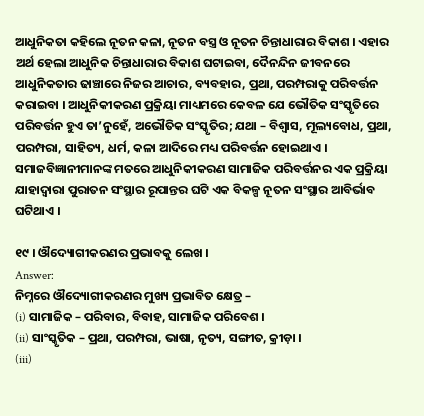ଆଧୁନିକତା କହିଲେ ନୂତନ କଳା, ନୂତନ ବସ୍ତ୍ର ଓ ନୂତନ ଚିନ୍ତାଧାରାର ବିକାଶ । ଏହାର ଅର୍ଥ ହେଲା ଆଧୁନିକ ଚିନ୍ତାଧାରାର ବିକାଶ ଘଟାଇବା, ଦୈନନ୍ଦିନ ଜୀବନରେ ଆଧୁନିକତାର ଢାଞ୍ଚାରେ ନିଜର ଆଚାର, ବ୍ୟବହାର, ପ୍ରଥା, ପରମ୍ପରାକୁ ପରିବର୍ତ୍ତନ କରାଇବା । ଆଧୁନିକୀକରଣ ପ୍ରକ୍ରିୟା ମାଧ୍ୟମରେ କେବଳ ଯେ ଭୌତିକ ସଂସ୍କୃତିରେ ପରିବର୍ତ୍ତନ ହୁଏ ତା’ନୁହେଁ, ଅଭୌତିକ ସଂସ୍କୃତିର; ଯଥା – ବିଶ୍ଵାସ, ମୂଲ୍ୟବୋଧ, ପ୍ରଥା, ପରମ୍ପରା, ସାହିତ୍ୟ, ଧର୍ମ, କଳା ଆଦିରେ ମଧ୍ୟ ପରିବର୍ତ୍ତନ ହୋଇଥାଏ । ସମାଜବିଜ୍ଞାନୀମାନଙ୍କ ମତରେ ଆଧୁନିକୀକରଣ ସାମାଜିକ ପରିବର୍ତ୍ତନର ଏକ ପ୍ରକ୍ରିୟା ଯାହାଦ୍ଵାରା ପୁରାତନ ସଂସ୍ଥାର ରୂପାନ୍ତର ଘଟି ଏକ ବିକଳ୍ପ ନୂତନ ସଂସ୍ଥାର ଆବିର୍ଭାବ ଘଟିଥାଏ ।

୧୯ । ଔଦ୍ୟୋଗୀକରଣର ପ୍ରଭାବକୁ ଲେଖ ।
Answer:
ନିମ୍ନରେ ଔଦ୍ୟୋଗୀକରଣର ମୁଖ୍ୟ ପ୍ରଭାବିତ କ୍ଷେତ୍ର –
(i) ସାମାଜିକ – ପରିବାର, ବିବାହ, ସାମାଜିକ ପରିବେଶ ।
(ii) ସାଂସ୍କୃତିକ – ପ୍ରଥା, ପରମ୍ପରା, ଭାଷା, ନୃତ୍ୟ, ସଙ୍ଗୀତ, କ୍ରୀଡ଼ା ।
(iii)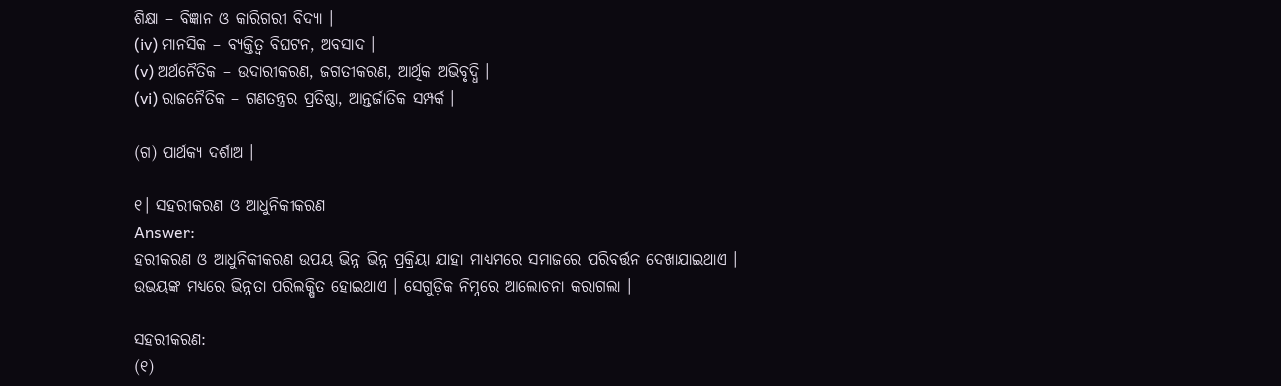ଶିକ୍ଷା – ବିଜ୍ଞାନ ଓ କାରିଗରୀ ବିଦ୍ୟା ।
(iv) ମାନସିକ – ବ୍ୟକ୍ତିତ୍ବ ବିଘଟନ, ଅବସାଦ ।
(v) ଅର୍ଥନୈତିକ – ଉଦାରୀକରଣ, ଜଗତୀକରଣ, ଆର୍ଥିକ ଅଭିବୃଦ୍ଧି ।
(vi) ରାଜନୈତିକ – ଗଣତନ୍ତ୍ରର ପ୍ରତିଷ୍ଠା, ଆନ୍ତର୍ଜାତିକ ସମ୍ପର୍କ ।

(ଗ) ପାର୍ଥକ୍ୟ ଦର୍ଶାଅ ।

୧। ସହରୀକରଣ ଓ ଆଧୁନିକୀକରଣ
Answer:
ହରୀକରଣ ଓ ଆଧୁନିକୀକରଣ ଉପୟ ଭିନ୍ନ ଭିନ୍ନ ପ୍ରକ୍ରିୟା ଯାହା ମାଧ୍ୟମରେ ସମାଜରେ ପରିବର୍ତ୍ତନ ଦେଖାଯାଇଥାଏ । ଉଭୟଙ୍କ ମଧ୍ୟରେ ଭିନ୍ନତା ପରିଲକ୍ଷିତ ହୋଇଥାଏ । ସେଗୁଡ଼ିକ ନିମ୍ନରେ ଆଲୋଚନା କରାଗଲା ।

ସହରୀକରଣ:
(୧)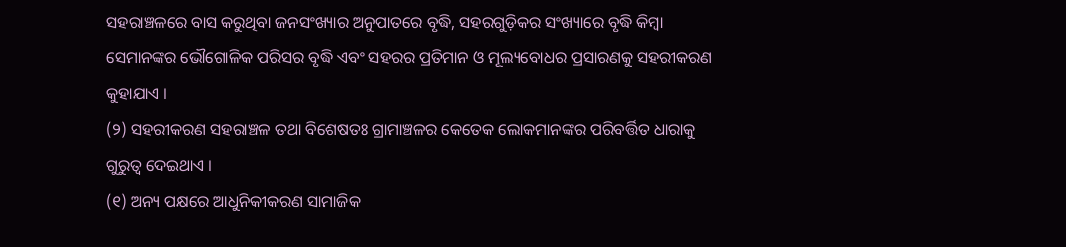ସହରାଞ୍ଚଳରେ ବାସ କରୁଥିବା ଜନସଂଖ୍ୟାର ଅନୁପାତରେ ବୃଦ୍ଧି, ସହରଗୁଡ଼ିକର ସଂଖ୍ୟାରେ ବୃଦ୍ଧି କିମ୍ବା ସେମାନଙ୍କର ଭୌଗୋଳିକ ପରିସର ବୃଦ୍ଧି ଏବଂ ସହରର ପ୍ରତିମାନ ଓ ମୂଲ୍ୟବୋଧର ପ୍ରସାରଣକୁ ସହରୀକରଣ କୁହାଯାଏ ।
(୨) ସହରୀକରଣ ସହରାଞ୍ଚଳ ତଥା ବିଶେଷତଃ ଗ୍ରାମାଞ୍ଚଳର କେତେକ ଲୋକମାନଙ୍କର ପରିବର୍ତ୍ତିତ ଧାରାକୁ ଗୁରୁତ୍ୱ ଦେଇଥାଏ ।
(୧) ଅନ୍ୟ ପକ୍ଷରେ ଆଧୁନିକୀକରଣ ସାମାଜିକ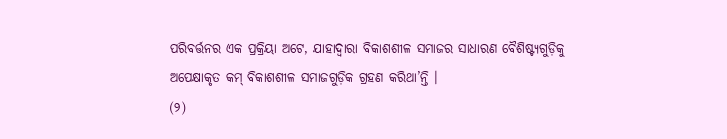ପରିବର୍ତ୍ତନର ଏକ ପ୍ରକ୍ରିୟା ଅଟେ, ଯାହାଦ୍ୱାରା ବିକାଶଶୀଳ ସମାଜର ସାଧାରଣ ବୈଶିଷ୍ଟ୍ୟଗୁଡ଼ିକୁ ଅପେକ୍ଷାକୃତ କମ୍ ବିକାଶଶୀଳ ସମାଜଗୁଡ଼ିକ ଗ୍ରହଣ କରିଥା’ନ୍ତି ।
(୨)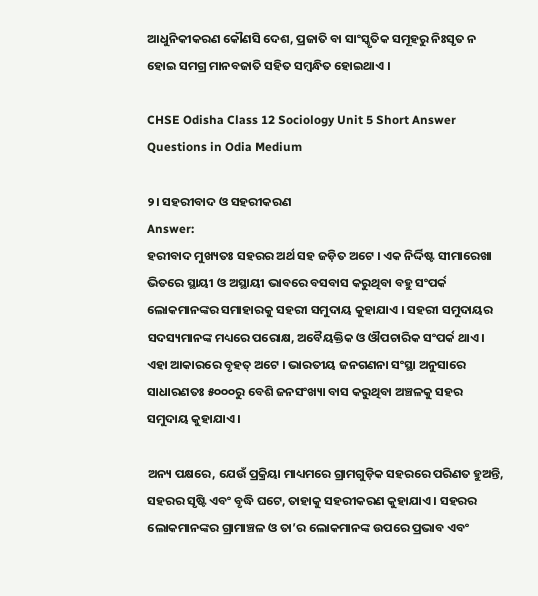ଆଧୁନିକୀକରଣ କୌଣସି ଦେଶ, ପ୍ରଜାତି ବା ସାଂସ୍କୃତିକ ସମୂହରୁ ନିଃସୃତ ନ ହୋଇ ସମଗ୍ର ମାନବଜାତି ସହିତ ସମ୍ବନ୍ଧିତ ହୋଇଥାଏ ।

CHSE Odisha Class 12 Sociology Unit 5 Short Answer Questions in Odia Medium

୨। ସହରୀବାଦ ଓ ସହରୀକରଣ
Answer:
ହରୀବାଦ ମୁଖ୍ୟତଃ ସହରର ଅର୍ଥ ସହ ଜଡ଼ିତ ଅଟେ । ଏକ ନିର୍ଦ୍ଦିଷ୍ଟ ସୀମାରେଖା ଭିତରେ ସ୍ଥାୟୀ ଓ ଅସ୍ଥାୟୀ ଭାବରେ ବସବାସ କରୁଥିବା ବହୁ ସଂପର୍କ ଲୋକମାନଙ୍କର ସମାହାରକୁ ସହରୀ ସମୁଦାୟ କୁହାଯାଏ । ସହରୀ ସମୁଦାୟର ସଦସ୍ୟମାନଙ୍କ ମଧ୍ୟରେ ପରୋକ୍ଷ, ଅବୈୟକ୍ତିକ ଓ ଔପଚାରିକ ସଂପର୍କ ଥାଏ । ଏହା ଆକାରରେ ବୃହତ୍ ଅଟେ । ଭାରତୀୟ ଜନଗଣନା ସଂସ୍ଥା ଅନୁସାରେ ସାଧାରଣତଃ ୫୦୦୦ରୁ ବେଶି ଜନସଂଖ୍ୟା ବାସ କରୁଥିବା ଅଞ୍ଚଳକୁ ସହର ସମୁଦାୟ କୁହାଯାଏ ।

ଅନ୍ୟ ପକ୍ଷରେ, ଯେଉଁ ପ୍ରକ୍ରିୟା ମାଧ୍ୟମରେ ଗ୍ରାମଗୁଡ଼ିକ ସହରରେ ପରିଣତ ହୁଅନ୍ତି, ସହରର ସୃଷ୍ଟି ଏବଂ ବୃଦ୍ଧି ଘଟେ, ତାହାକୁ ସହରୀକରଣ କୁହାଯାଏ । ସହରର ଲୋକମାନଙ୍କର ଗ୍ରାମାଞ୍ଚଳ ଓ ତା’ର ଲୋକମାନଙ୍କ ଉପରେ ପ୍ରଭାବ ଏବଂ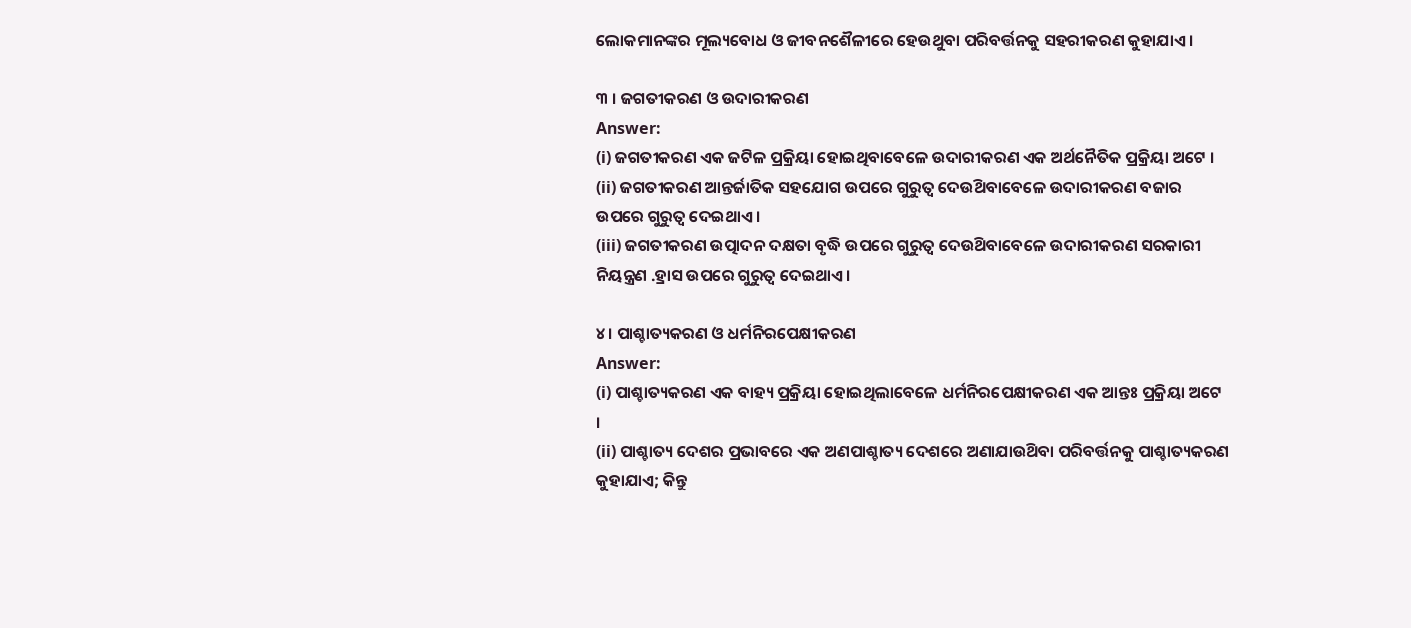ଲୋକମାନଙ୍କର ମୂଲ୍ୟବୋଧ ଓ ଜୀବନଶୈଳୀରେ ହେଉଥୁବା ପରିବର୍ତ୍ତନକୁ ସହରୀକରଣ କୁହାଯାଏ ।

୩ । ଜଗତୀକରଣ ଓ ଉଦାରୀକରଣ
Answer:
(i) ଜଗତୀକରଣ ଏକ ଜଟିଳ ପ୍ରକ୍ରିୟା ହୋଇଥିବାବେଳେ ଉଦାରୀକରଣ ଏକ ଅର୍ଥନୈତିକ ପ୍ରକ୍ରିୟା ଅଟେ ।
(ii) ଜଗତୀକରଣ ଆନ୍ତର୍ଜାତିକ ସହଯୋଗ ଉପରେ ଗୁରୁତ୍ବ ଦେଉଥ‌ିବାବେଳେ ଉଦାରୀକରଣ ବଜାର ଉପରେ ଗୁରୁତ୍ଵ ଦେଇଥାଏ ।
(iii) ଜଗତୀକରଣ ଉତ୍ପାଦନ ଦକ୍ଷତା ବୃଦ୍ଧି ଉପରେ ଗୁରୁତ୍ବ ଦେଉଥ‌ିବାବେଳେ ଉଦାରୀକରଣ ସରକାରୀ ନିୟନ୍ତ୍ରଣ .ହ୍ରାସ ଉପରେ ଗୁରୁତ୍ଵ ଦେଇଥାଏ ।

୪। ପାଶ୍ଚାତ୍ୟକରଣ ଓ ଧର୍ମନିରପେକ୍ଷୀକରଣ
Answer:
(i) ପାଶ୍ଚାତ୍ୟକରଣ ଏକ ବାହ୍ୟ ପ୍ରକ୍ରିୟା ହୋଇଥିଲାବେଳେ ଧର୍ମନିରପେକ୍ଷୀକରଣ ଏକ ଆନ୍ତଃ ପ୍ରକ୍ରିୟା ଅଟେ ।
(ii) ପାଶ୍ଚାତ୍ୟ ଦେଶର ପ୍ରଭାବରେ ଏକ ଅଣପାଶ୍ଚାତ୍ୟ ଦେଶରେ ଅଣାଯାଉଥ‌ିବା ପରିବର୍ତ୍ତନକୁ ପାଶ୍ଚାତ୍ୟକରଣ କୁହାଯାଏ; କିନ୍ତୁ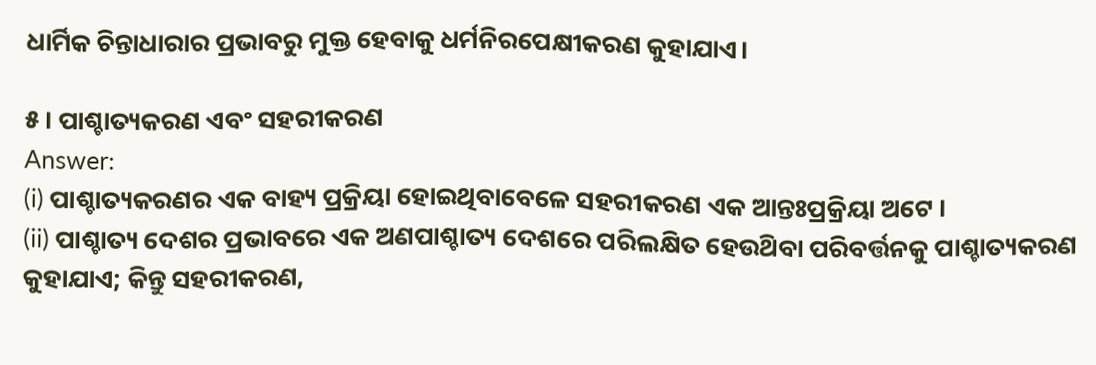ଧାର୍ମିକ ଚିନ୍ତାଧାରାର ପ୍ରଭାବରୁ ମୁକ୍ତ ହେବାକୁ ଧର୍ମନିରପେକ୍ଷୀକରଣ କୁହାଯାଏ।

୫। ପାଶ୍ଚାତ୍ୟକରଣ ଏବଂ ସହରୀକରଣ
Answer:
(i) ପାଶ୍ଚାତ୍ୟକରଣର ଏକ ବାହ୍ୟ ପ୍ରକ୍ରିୟା ହୋଇଥିବାବେଳେ ସହରୀକରଣ ଏକ ଆନ୍ତଃପ୍ରକ୍ରିୟା ଅଟେ ।
(ii) ପାଶ୍ଚାତ୍ୟ ଦେଶର ପ୍ରଭାବରେ ଏକ ଅଣପାଶ୍ଚାତ୍ୟ ଦେଶରେ ପରିଲକ୍ଷିତ ହେଉଥ‌ିବା ପରିବର୍ତ୍ତନକୁ ପାଶ୍ଚାତ୍ୟକରଣ କୁହାଯାଏ; କିନ୍ତୁ ସହରୀକରଣ,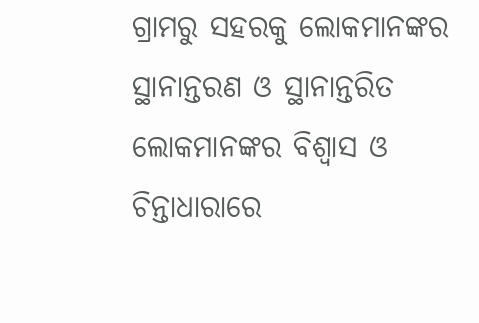ଗ୍ରାମରୁ ସହରକୁ ଲୋକମାନଙ୍କର ସ୍ଥାନାନ୍ତରଣ ଓ ସ୍ଥାନାନ୍ତରିତ ଲୋକମାନଙ୍କର ବିଶ୍ଵାସ ଓ ଚିନ୍ତାଧାରାରେ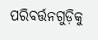ପରିବର୍ତ୍ତନଗୁଡ଼ିକୁ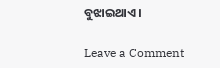ବୁଝାଇଥାଏ ।

Leave a Comment